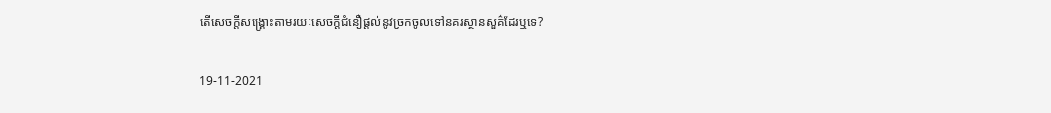តើសេចក្តីសង្គ្រោះតាមរយៈសេចក្ដីជំនឿផ្ដល់នូវច្រកចូលទៅនគរស្ថានសួគ៌ដែរឬទេ?

19-11-2021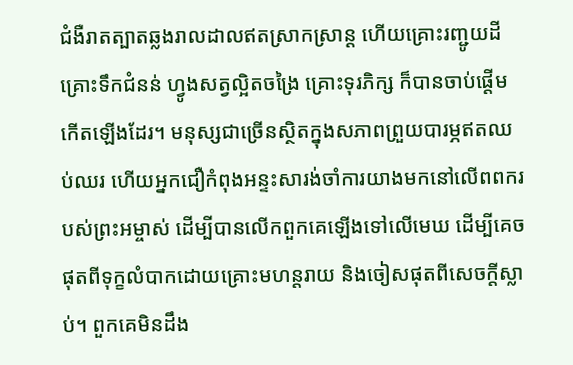ជំងឺរាតត្បាតឆ្លងរាលដាលឥតស្រាកស្រាន្ត ហើយគ្រោះរញ្ជូយដី គ្រោះទឹកជំនន់ ហ្វូងសត្វល្អិតចង្រៃ គ្រោះទុរភិក្ស ក៏បានចាប់ផ្តើមកើតឡើងដែរ។ មនុស្សជាច្រើនស្ថិតក្នុងសភាពព្រួយបារម្ភឥតឈប់ឈរ ហើយអ្នកជឿកំពុងអន្ទះសារង់ចាំការយាងមកនៅលើពពករបស់ព្រះអម្ចាស់ ដើម្បីបានលើកពួកគេឡើងទៅលើមេឃ ដើម្បីគេចផុតពីទុក្ខលំបាកដោយគ្រោះមហន្តរាយ និងចៀសផុតពីសេចក្តីស្លាប់។ ពួកគេមិនដឹង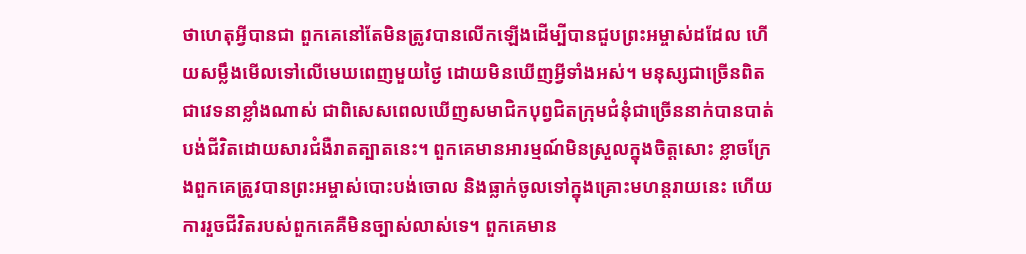ថាហេតុអ្វីបានជា ពួកគេនៅតែមិនត្រូវបានលើកឡើងដើម្បីបានជួបព្រះអម្ចាស់ដដែល ហើយសម្លឹងមើលទៅលើមេឃពេញមួយថ្ងៃ ដោយមិនឃើញអ្វីទាំងអស់។ មនុស្សជាច្រើនពិតជាវេទនាខ្លាំងណាស់ ជាពិសេសពេលឃើញសមាជិកបុព្វជិតក្រុមជំនុំជាច្រើននាក់បានបាត់បង់ជីវិតដោយសារជំងឺរាតត្បាតនេះ។ ពួកគេមានអារម្មណ៍មិនស្រួលក្នុងចិត្តសោះ ខ្លាចក្រែងពួកគេត្រូវបានព្រះអម្ចាស់បោះបង់ចោល និងធ្លាក់ចូលទៅក្នុងគ្រោះមហន្តរាយនេះ ហើយការរួចជីវិតរបស់ពួកគេគឺមិនច្បាស់លាស់ទេ។ ពួកគេមាន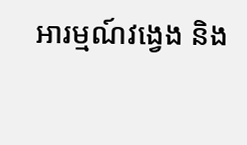អារម្មណ៍វង្វេង និង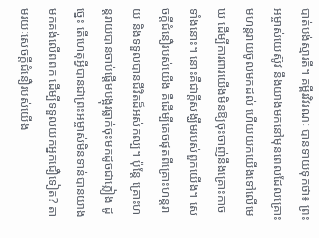បាត់បង់ស្មារតី។ គម្ពីរវិវរណៈ បានទាយទុកថា៖ ព្រះអម្ចាស់យេស៊ូវ នឹងយាងមកនៅមុនពេលដែលគ្រោះមហន្តរាយចូលមកដល់ ហើយយកយើងទៅលើមេឃ ដើម្បីការពារយើងមិនឱ្យចុះចាញ់នឹងគ្រោះកាចទាំងនោះ។ នោះគឺជាក្តីសង្ឃឹមរបស់ពួកយើង។ សេចក្ដីជំនឿរបស់យើង គឺដើម្បីគេចផុតពីគ្រោះហន្តរាយ និងទទួលបានជីវិតដ៏អស់កល្ប។ ប៉ុន្តែ គ្រោះហន្តរាយបានចាប់ផ្តើមបង្អុរធ្លាក់ចុះមកដូចជាភ្លៀង ដូច្នេះ តើហេតុអ្វីបានជាព្រះអម្ចាស់មិនទាន់បានយាងមកគង់លើពពក ដើម្បីទទួលយកអ្នកជឿទៀត? តាមរយៈសេចក្តីជំនឿរបស់យើង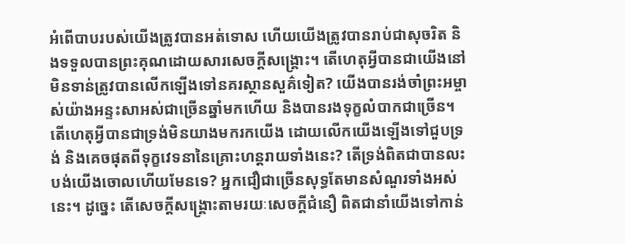អំពើបាបរបស់យើងត្រូវបានអត់ទោស ហើយយើងត្រូវបានរាប់ជាសុចរិត និងទទួលបានព្រះគុណដោយសារសេចក្តីសង្គ្រោះ។ តើហេតុអ្វីបានជាយើងនៅមិនទាន់ត្រូវបានលើកឡើងទៅនគរស្ថានសួគ៌ទៀត? យើងបានរង់ចាំព្រះអម្ចាស់យ៉ាងអន្ទះសាអស់ជាច្រើនឆ្នាំមកហើយ និងបានរងទុក្ខលំបាកជាច្រើន។ តើហេតុអ្វីបានជាទ្រង់មិនយាងមករកយើង ដោយលើកយើងឡើងទៅជួបទ្រង់ និងគេចផុតពីទុក្ខវេទនានៃគ្រោះហន្តរាយទាំងនេះ? តើទ្រង់ពិតជាបានលះបង់យើងចោលហើយមែនទេ? អ្នកជឿជាច្រើនសុទ្ធតែមានសំណួរទាំងអស់នេះ។ ដូច្នេះ តើសេចក្តីសង្គ្រោះតាមរយៈសេចក្ដីជំនឿ ពិតជានាំយើងទៅកាន់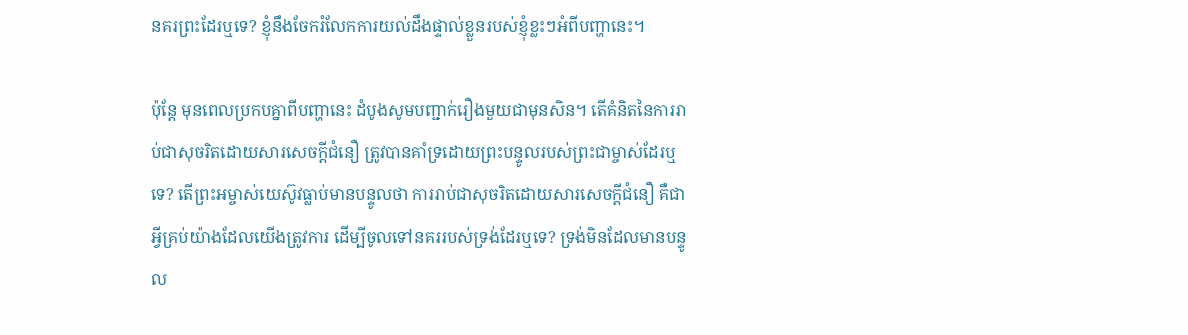នគរព្រះដែរឬទេ? ខ្ញុំនឹងចែករំលែកការយល់ដឹងផ្ទាល់ខ្លួនរបស់ខ្ញុំខ្លះៗអំពីបញ្ហានេះ។

ប៉ុន្តែ មុនពេលប្រកបគ្នាពីបញ្ហានេះ ដំបូងសូមបញ្ជាក់រឿងមួយជាមុនសិន។ តើគំនិតនៃការរាប់ជាសុចរិតដោយសារសេចក្ដីជំនឿ ត្រូវបានគាំទ្រដោយព្រះបន្ទូលរបស់ព្រះជាម្ចាស់ដែរឬទេ? តើព្រះអម្ចាស់យេស៊ូវធ្លាប់មានបន្ទូលថា ការរាប់ជាសុចរិតដោយសារសេចក្ដីជំនឿ គឺជាអ្វីគ្រប់យ៉ាងដែលយើងត្រូវការ ដើម្បីចូលទៅនគររបស់ទ្រង់ដែរឬទេ? ទ្រង់មិនដែលមានបន្ទូល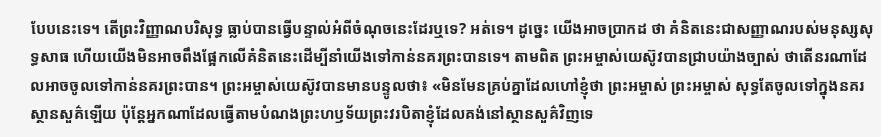បែបនេះទេ។ តើព្រះវិញ្ញាណបរិសុទ្ធ ធ្លាប់បានធ្វើបន្ទាល់អំពីចំណុចនេះដែរឬទេ? អត់ទេ។ ដូច្នេះ យើងអាចប្រាកដ ថា គំនិតនេះជាសញ្ញាណរបស់មនុស្សសុទ្ធសាធ ហើយយើងមិនអាចពឹងផ្អែកលើគំនិតនេះដើម្បីនាំយើងទៅកាន់នគរព្រះបានទេ។ តាមពិត ព្រះអម្ចាស់យេស៊ូវបានជ្រាបយ៉ាងច្បាស់ ថាតើនរណាដែលអាចចូលទៅកាន់នគរព្រះបាន។ ព្រះអម្ចាស់យេស៊ូវបានមានបន្ទូលថា៖ «មិនមែនគ្រប់គ្នាដែលហៅខ្ញុំថា ព្រះអម្ចាស់ ព្រះអម្ចាស់ សុទ្ធតែចូលទៅក្នុងនគរស្ថានសួគ៌ឡើយ ប៉ុន្តែអ្នកណាដែលធ្វើតាមបំណងព្រះហឫទ័យព្រះវរបិតាខ្ញុំដែលគង់នៅស្ថានសួគ៌វិញទេ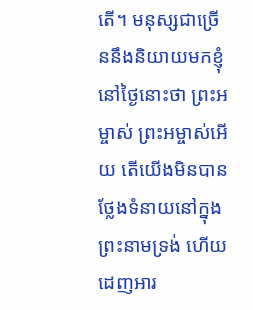តើ។ មនុស្សជាច្រើននឹងនិយាយមកខ្ញុំនៅថ្ងៃនោះថា ព្រះអម្ចាស់ ព្រះអម្ចាស់អើយ តើយើងមិនបានថ្លែងទំនាយនៅក្នុងព្រះនាមទ្រង់ ហើយដេញអារ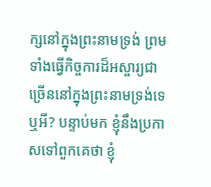ក្សនៅក្នុងព្រះនាមទ្រង់ ព្រមទាំងធ្វើកិច្ចការដ៏អស្ចារ្យជាច្រើននៅក្នុងព្រះនាមទ្រង់ទេឬអី? បន្ទាប់មក ខ្ញុំនឹងប្រកាសទៅពួកគេថា ខ្ញុំ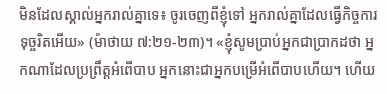មិនដែលស្គាល់អ្នករាល់គ្នាទេ៖ ចូរចេញពីខ្ញុំទៅ អ្នករាល់គ្នាដែលធ្វើកិច្ចការទុច្ចរិតអើយ» (ម៉ាថាយ ៧:២១-២៣)។ «ខ្ញុំសូមប្រាប់អ្នកជាប្រាកដថា អ្នកណាដែលប្រព្រឹត្តអំពើបាប អ្នកនោះជាអ្នកបម្រើអំពើបាបហើយ។ ហើយ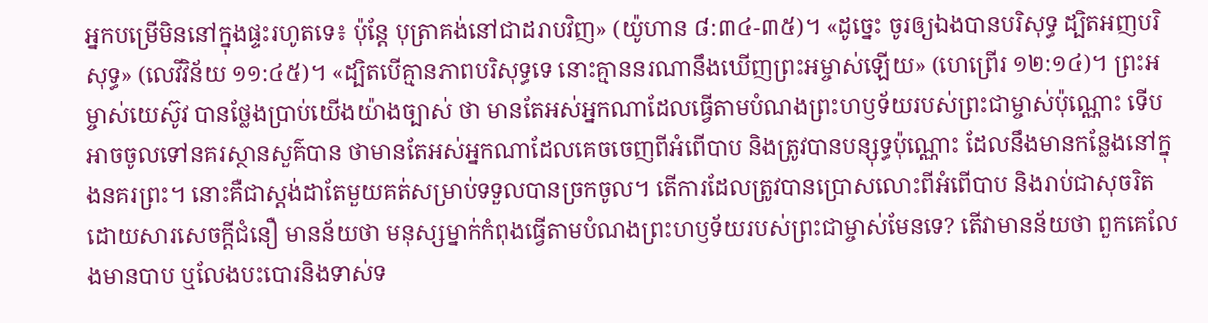អ្នកបម្រើមិននៅក្នុងផ្ទះរហូតទេ៖ ប៉ុន្តែ បុត្រាគង់នៅជាដរាបវិញ» (យ៉ូហាន ៨:៣៤-៣៥)។ «ដូច្នេះ ចូរឲ្យឯងបានបរិសុទ្ធ ដ្បិតអញបរិសុទ្ធ» (លេវីវិន័យ ១១:៤៥)។ «ដ្បិតបើគ្មានភាពបរិសុទ្ធទេ នោះគ្មាននរណានឹងឃើញព្រះអម្ចាស់ឡើយ» (ហេព្រើរ ១២:១៤)។ ព្រះអម្ចាស់យេស៊ូវ បានថ្លែងប្រាប់យើងយ៉ាងច្បាស់ ថា មានតែអស់អ្នកណាដែលធ្វើតាមបំណងព្រះហឫទ័យរបស់ព្រះជាម្ចាស់ប៉ុណ្ណោះ ទើបអាចចូលទៅនគរស្ថានសួគ៌បាន ថាមានតែអស់អ្នកណាដែលគេចចេញពីអំពើបាប និងត្រូវបានបន្សុទ្ធប៉ុណ្ណោះ ដែលនឹងមានកន្លែងនៅក្នុងនគរព្រះ។ នោះគឺជាស្តង់ដាតែមួយគត់សម្រាប់ទទួលបានច្រកចូល។ តើការដែលត្រូវបានប្រោសលោះពីអំពើបាប និងរាប់ជាសុចរិតដោយសារសេចក្ដីជំនឿ មានន័យថា មនុស្សម្នាក់កំពុងធ្វើតាមបំណងព្រះហឫទ័យរបស់ព្រះជាម្ចាស់មែនទេ? តើវាមានន័យថា ពួកគេលែងមានបាប ឬលែងបះបោរនិងទាស់ទ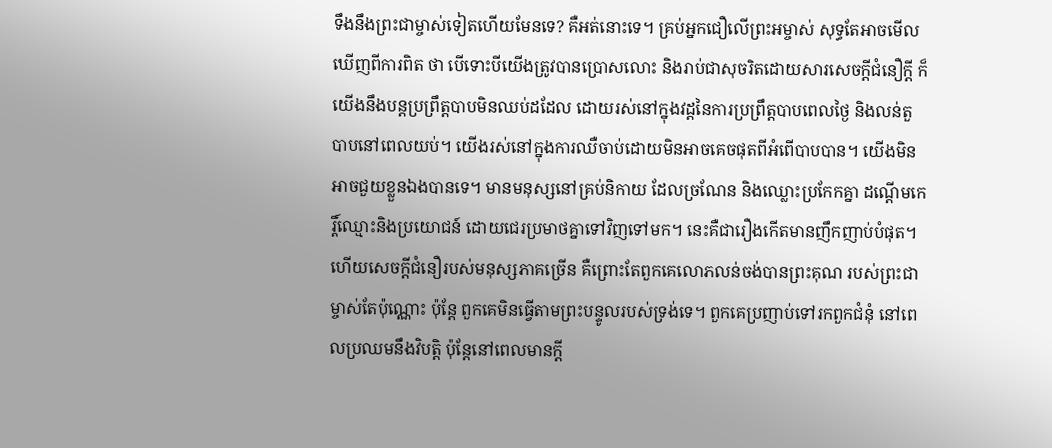ទឹងនឹងព្រះជាម្ចាស់ទៀតហើយមែនទេ? គឺអត់នោះទេ។ គ្រប់អ្នកជឿលើព្រះអម្ចាស់ សុទ្ធតែអាចមើលឃើញពីការពិត ថា បើទោះបីយើងត្រូវបានប្រោសលោះ និងរាប់ជាសុចរិតដោយសារសេចក្តីជំនឿក្ដី ក៏យើងនឹងបន្តប្រព្រឹត្តបាបមិនឈប់ដដែល ដោយរស់នៅក្នុងវដ្តនៃការប្រព្រឹត្តបាបពេលថ្ងៃ និងលន់តួបាបនៅពេលយប់។ យើងរស់នៅក្នុងការឈឺចាប់ដោយមិនអាចគេចផុតពីអំពើបាបបាន។ យើងមិនអាចជួយខ្លួនឯងបានទេ។ មានមនុស្សនៅគ្រប់និកាយ ដែលច្រណែន និងឈ្លោះប្រកែកគ្នា ដណ្តើមកេរ្តិ៍ឈ្មោះនិងប្រយោជន៍ ដោយជេរប្រមាថគ្នាទៅវិញទៅមក។ នេះគឺជារឿងកើតមានញឹកញាប់បំផុត។ ហើយសេចក្ដីជំនឿរបស់មនុស្សភាគច្រើន គឺព្រោះតែពួកគេលោភលន់ចង់បានព្រះគុណ របស់ព្រះជាម្ចាស់តែប៉ុណ្ណោះ ប៉ុន្ដែ ពួកគេមិនធ្វើតាមព្រះបន្ទូលរបស់ទ្រង់ទេ។ ពួកគេប្រញាប់ទៅរកពួកជំនុំ នៅពេលប្រឈមនឹងវិបត្តិ ប៉ុន្តែនៅពេលមានក្តី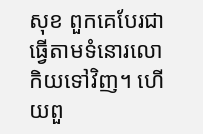សុខ ពួកគេបែរជាធ្វើតាមទំនោរលោកិយទៅវិញ។ ហើយពួ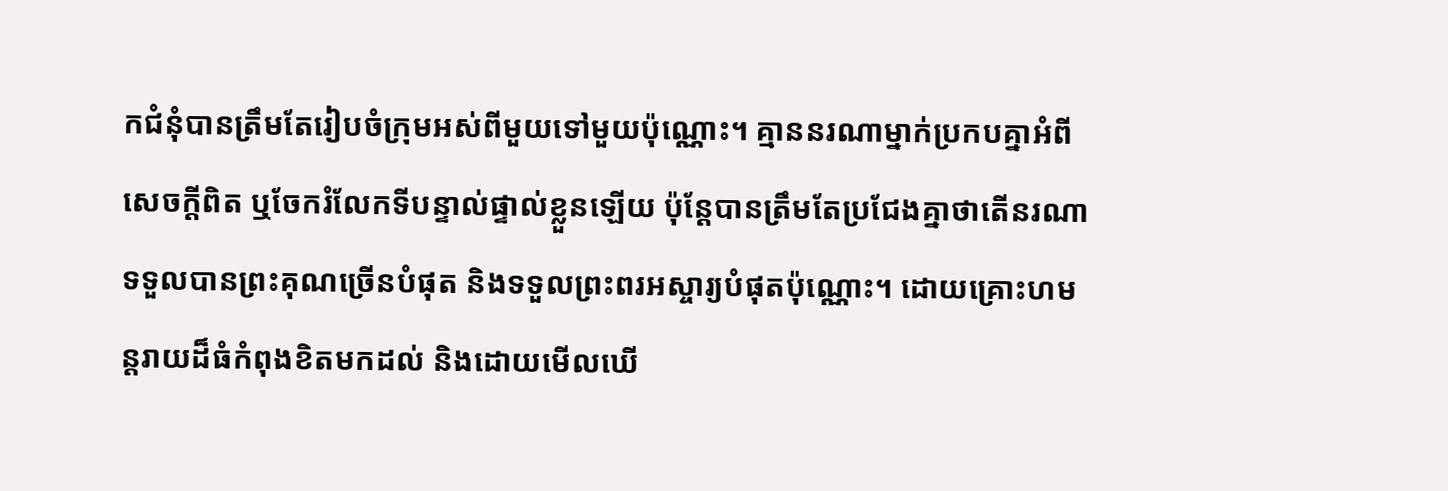កជំនុំបានត្រឹមតែរៀបចំក្រុមអស់ពីមួយទៅមួយប៉ុណ្ណោះ។ គ្មាននរណាម្នាក់ប្រកបគ្នាអំពីសេចក្តីពិត ឬចែករំលែកទីបន្ទាល់ផ្ទាល់ខ្លួនឡើយ ប៉ុន្តែបានត្រឹមតែប្រជែងគ្នាថាតើនរណាទទួលបានព្រះគុណច្រើនបំផុត និងទទួលព្រះពរអស្ចារ្យបំផុតប៉ុណ្ណោះ។ ដោយគ្រោះហមន្តរាយដ៏ធំកំពុងខិតមកដល់ និងដោយមើលឃើ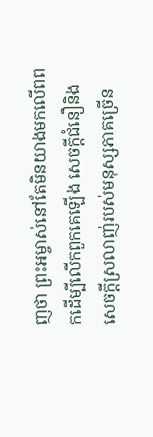ញថា ព្រះអម្ចាស់នៅតែមិនយាងមកលើពពកដើម្បីលើកពួកគេឡើង សេចក្ដីជំនឿនិងសេចក្តីស្រលាញ់របស់មនុស្សភាគច្រើន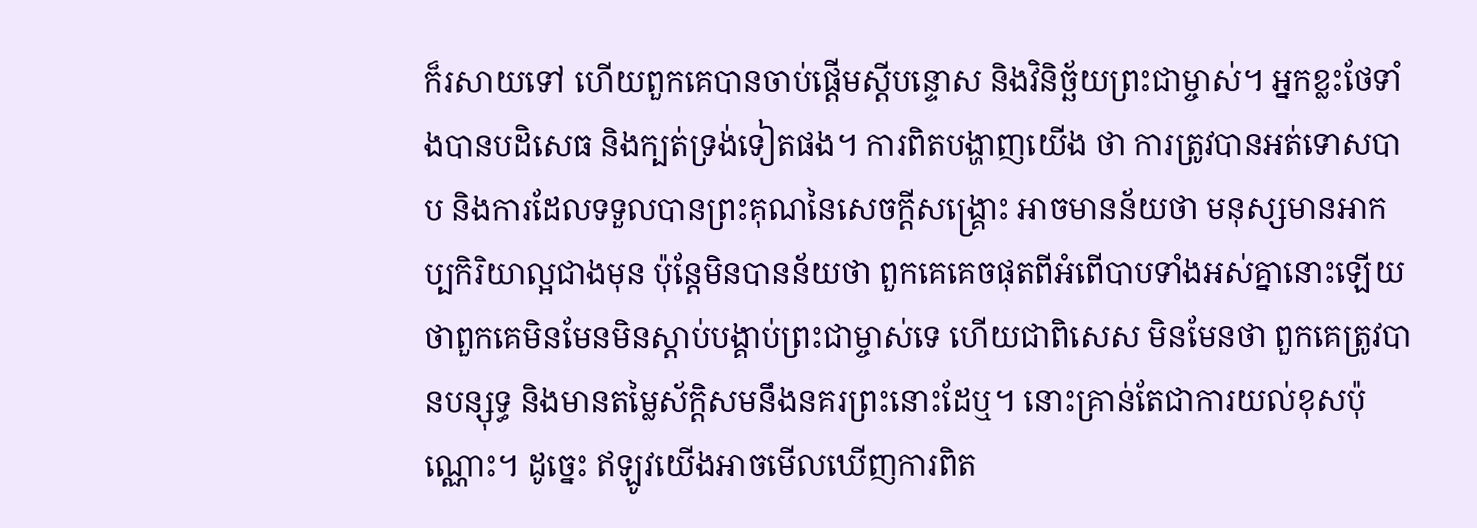ក៏រសាយទៅ ហើយពួកគេបានចាប់ផ្តើមស្ដីបន្ទោស និងវិនិច្ឆ័យព្រះជាម្ចាស់។ អ្នកខ្លះថែទាំងបានបដិសេធ និងក្បត់ទ្រង់ទៀតផង។ ការពិតបង្ហាញយើង ថា ការត្រូវបានអត់ទោសបាប និងការដែលទទួលបានព្រះគុណនៃសេចក្តីសង្គ្រោះ អាចមានន័យថា មនុស្សមានអាកប្បកិរិយាល្អជាងមុន ប៉ុន្តែមិនបានន័យថា ពួកគេគេចផុតពីអំពើបាបទាំងអស់គ្នានោះឡើយ ថាពួកគេមិនមែនមិនស្តាប់បង្គាប់ព្រះជាម្ចាស់ទេ ហើយជាពិសេស មិនមែនថា ពួកគេត្រូវបានបន្សុទ្ធ និងមានតម្លៃស័ក្តិសមនឹងនគរព្រះនោះដែឬ។ នោះគ្រាន់តែជាការយល់ខុសប៉ុណ្ណោះ។ ដូច្នេះ ឥឡូវយើងអាចមើលឃើញការពិត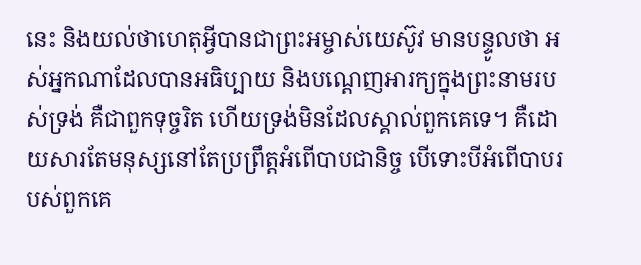នេះ និងយល់ថាហេតុអ្វីបានជាព្រះអម្ចាស់យេស៊ូវ មានបន្ទូលថា អស់អ្នកណាដែលបានអធិប្បាយ និងបណ្តេញអារក្យក្នុងព្រះនាមរបស់ទ្រង់ គឺជាពួកទុច្ចរិត ហើយទ្រង់មិនដែលស្គាល់ពួកគេទេ។ គឺដោយសារតែមនុស្សនៅតែប្រព្រឹត្តអំពើបាបជានិច្ច បើទោះបីអំពើបាបរបស់ពួកគេ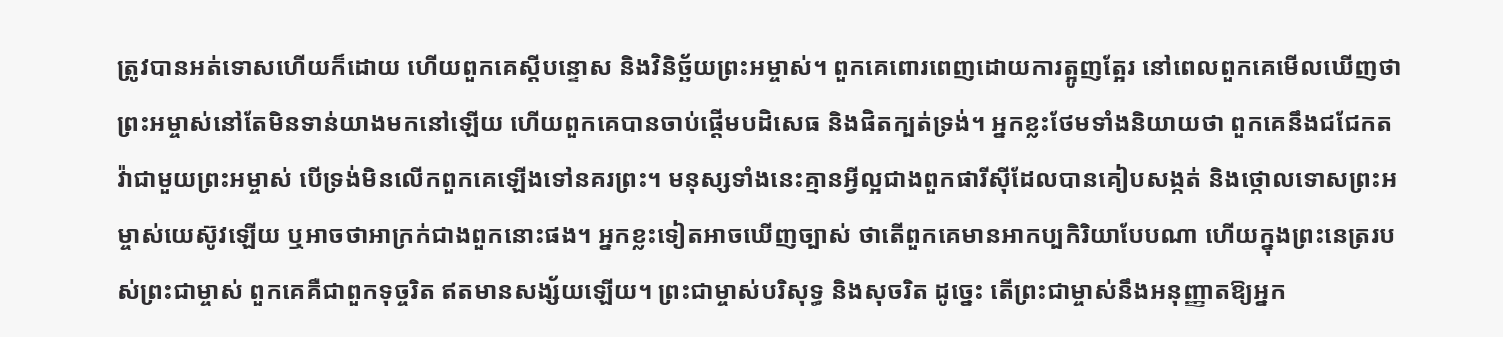ត្រូវបានអត់ទោសហើយក៏ដោយ ហើយពួកគេស្ដីបន្ទោស និងវិនិច្ឆ័យព្រះអម្ចាស់។ ពួកគេពោរពេញដោយការត្អូញត្អែរ នៅពេលពួកគេមើលឃើញថា ព្រះអម្ចាស់នៅតែមិនទាន់យាងមកនៅឡើយ ហើយពួកគេបានចាប់ផ្តើមបដិសេធ និងផិតក្បត់ទ្រង់។ អ្នកខ្លះថែមទាំងនិយាយថា ពួកគេនឹងជជែកតវ៉ាជាមួយព្រះអម្ចាស់ បើទ្រង់មិនលើកពួកគេឡើងទៅនគរព្រះ។ មនុស្សទាំងនេះគ្មានអ្វីល្អជាងពួកផារីស៊ីដែលបានគៀបសង្កត់ និងថ្កោលទោសព្រះអម្ចាស់យេស៊ូវឡើយ ឬអាចថាអាក្រក់ជាងពួកនោះផង។ អ្នកខ្លះទៀតអាចឃើញច្បាស់ ថាតើពួកគេមានអាកប្បកិរិយាបែបណា ហើយក្នុងព្រះនេត្ររបស់ព្រះជាម្ចាស់ ពួកគេគឺជាពួកទុច្ចរិត ឥតមានសង្ស័យឡើយ។ ព្រះជាម្ចាស់បរិសុទ្ធ និងសុចរិត ដូច្នេះ តើព្រះជាម្ចាស់នឹងអនុញ្ញាតឱ្យអ្នក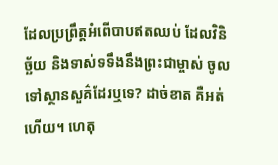ដែលប្រព្រឹត្តអំពើបាបឥតឈប់ ដែលវិនិច្ឆ័យ និងទាស់ទទឹងនឹងព្រះជាម្ចាស់ ចូលទៅស្ថានសួគ៌ដែរឬទេ? ដាច់ខាត គឺអត់ហើយ។ ហេតុ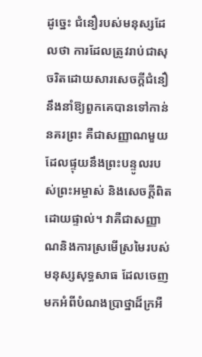ដូច្នេះ ជំនឿរបស់មនុស្សដែលថា ការដែលត្រូវរាប់ជាសុចរិតដោយសារសេចក្តីជំនឿ នឹងនាំឱ្យពួកគេបានទៅកាន់នគរព្រះ គឺជាសញ្ញាណមួយដែលផ្ទុយនឹងព្រះបន្ទូលរបស់ព្រះអម្ចាស់ និងសេចក្តីពិតដោយផ្ទាល់។ វាគឺជាសញ្ញាណនិងការស្រមើស្រមៃរបស់មនុស្សសុទ្ធសាធ ដែលចេញមកអំពីបំណងប្រាថ្នាដ៏ក្រអឺ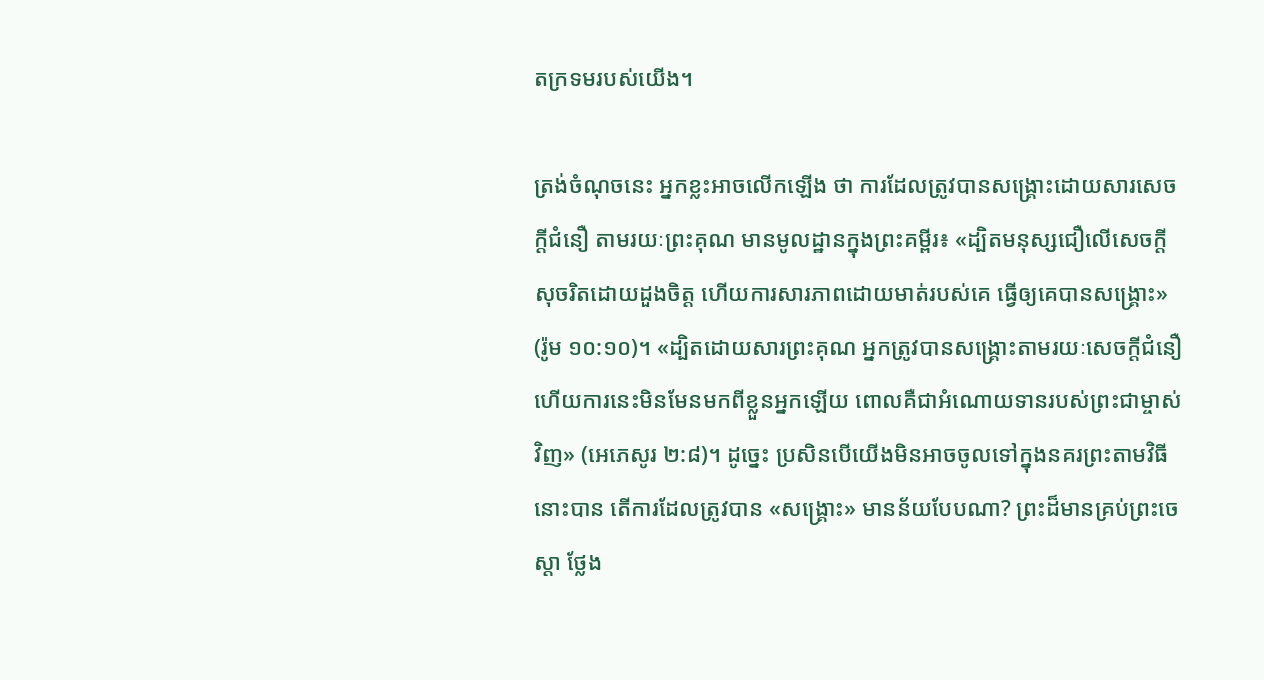តក្រទមរបស់យើង។

ត្រង់ចំណុចនេះ អ្នកខ្លះអាចលើកឡើង ថា ការដែលត្រូវបានសង្គ្រោះដោយសារសេចក្ដីជំនឿ តាមរយៈព្រះគុណ មានមូលដ្ឋានក្នុងព្រះគម្ពីរ៖ «ដ្បិតមនុស្សជឿលើសេចក្ដីសុចរិតដោយដួងចិត្ត ហើយការសារភាពដោយមាត់របស់គេ ធ្វើឲ្យគេបានសង្គ្រោះ» (រ៉ូម ១០:១០)។ «ដ្បិតដោយសារព្រះគុណ អ្នកត្រូវបានសង្រ្គោះតាមរយៈសេចក្តីជំនឿ ហើយការនេះមិនមែនមកពីខ្លួនអ្នកឡើយ ពោលគឺជាអំណោយទានរបស់ព្រះជាម្ចាស់វិញ» (អេភេសូរ ២:៨)។ ដូច្នេះ ប្រសិនបើយើងមិនអាចចូលទៅក្នុងនគរព្រះតាមវិធីនោះបាន តើការដែលត្រូវបាន «សង្គ្រោះ» មានន័យបែបណា? ព្រះដ៏មានគ្រប់ព្រះ‌ចេស្តា ថ្លែង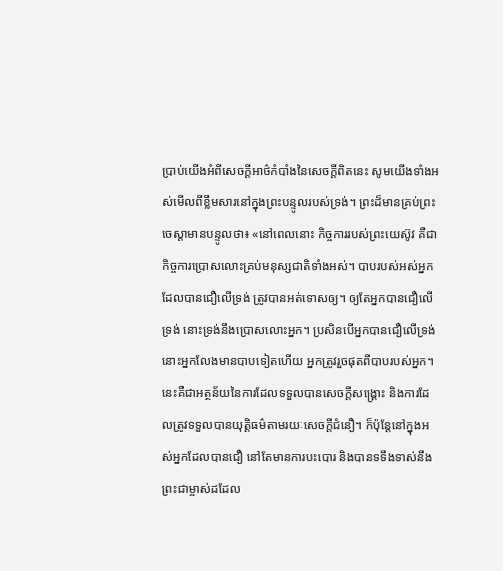ប្រាប់យើងអំពីសេចក្ដីអាថ៌កំបាំងនៃសេចក្តីពិតនេះ សូមយើងទាំងអស់មើលពីខ្លឹមសារនៅក្នុងព្រះបន្ទូលរបស់ទ្រង់។ ព្រះដ៏មានគ្រប់ព្រះចេស្ដាមានបន្ទូលថា៖ «នៅពេលនោះ កិច្ចការរបស់ព្រះយេស៊ូវ គឺជាកិច្ចការប្រោសលោះគ្រប់មនុស្សជាតិទាំងអស់។ បាបរបស់អស់អ្នកដែលបានជឿលើទ្រង់ ត្រូវបានអត់ទោសឲ្យ។ ឲ្យតែអ្នកបានជឿលើទ្រង់ នោះទ្រង់នឹងប្រោសលោះអ្នក។ ប្រសិនបើអ្នកបានជឿលើទ្រង់ នោះអ្នកលែងមានបាបទៀតហើយ អ្នកត្រូវរួចផុតពីបាបរបស់អ្នក។ នេះគឺជាអត្ថន័យនៃការដែលទទួលបានសេចក្ដីសង្គ្រោះ និងការដែលត្រូវទទួលបានយុត្តិធម៌តាមរយៈសេចក្ដីជំនឿ។ ក៏ប៉ុន្តែនៅក្នុងអស់អ្នកដែលបានជឿ នៅតែមានការបះបោរ និងបានទទឹងទាស់នឹងព្រះជាម្ចាស់ដដែល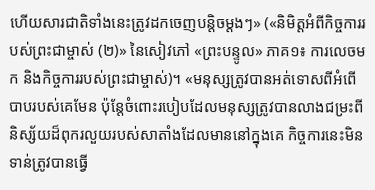ហើយសារជាតិទាំងនេះត្រូវដកចេញបន្ដិចម្ដងៗ» («និមិត្តអំពីកិច្ចការរបស់ព្រះជាម្ចាស់ (២)» នៃសៀវភៅ «ព្រះបន្ទូល» ភាគ១៖ ការលេចមក និងកិច្ចការរបស់ព្រះជាម្ចាស់)។ «មនុស្សត្រូវបានអត់ទោសពីអំពើបាបរបស់គេមែន ប៉ុន្តែចំពោះរបៀបដែលមនុស្សត្រូវបានលាងជម្រះពីនិស្ស័យដ៏ពុករលួយរបស់សាតាំងដែលមាននៅក្នុងគេ កិច្ចការនេះមិនទាន់ត្រូវបានធ្វើ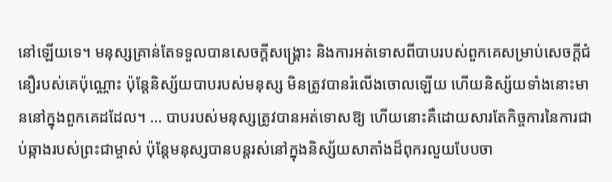នៅឡើយទេ។ មនុស្សគ្រាន់តែទទួលបានសេចក្ដីសង្រ្គោះ និងការអត់ទោសពីបាបរបស់ពួកគេសម្រាប់សេចក្តីជំនឿរបស់គេប៉ុណ្ណោះ ប៉ុន្តែនិស្ស័យបាបរបស់មនុស្ស មិនត្រូវបានរំលើងចោលឡើយ ហើយនិស្ស័យទាំងនោះមាននៅក្នុងពួកគេដដែល។ ... បាបរបស់មនុស្សត្រូវបានអត់ទោសឱ្យ ហើយនោះគឺដោយសារតែកិច្ចការនៃការជាប់ឆ្កាងរបស់ព្រះជាម្ចាស់ ប៉ុន្តែមនុស្សបានបន្តរស់នៅក្នុងនិស្ស័យសាតាំងដ៏ពុករលួយបែបចា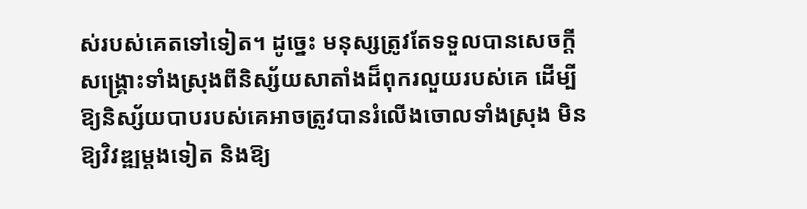ស់របស់គេតទៅទៀត។ ដូច្នេះ មនុស្សត្រូវតែទទួលបានសេចក្ដីសង្រ្គោះទាំងស្រុងពីនិស្ស័យសាតាំងដ៏ពុករលួយរបស់គេ ដើម្បីឱ្យនិស្ស័យបាបរបស់គេអាចត្រូវបានរំលើងចោលទាំងស្រុង មិនឱ្យវិវឌ្ឍម្ដងទៀត និងឱ្យ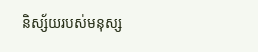និស្ស័យរបស់មនុស្ស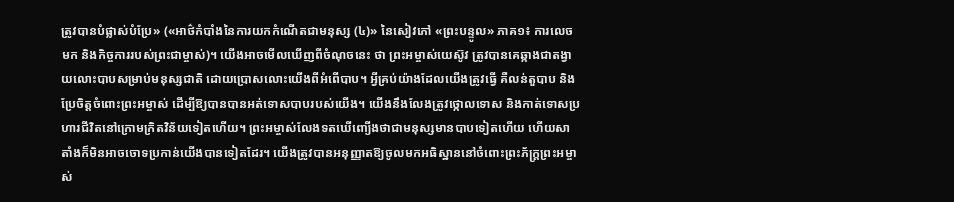ត្រូវបានបំផ្លាស់បំប្រែ» («អាថ៌កំបាំងនៃការយកកំណើតជាមនុស្ស (៤)» នៃសៀវភៅ «ព្រះបន្ទូល» ភាគ១៖ ការលេចមក និងកិច្ចការរបស់ព្រះជាម្ចាស់)។ យើងអាចមើលឃើញពីចំណុចនេះ ថា ព្រះអម្ចាស់យេស៊ូវ ត្រូវបានគេឆ្កាងជាតង្វាយលោះបាបសម្រាប់មនុស្សជាតិ ដោយប្រោសលោះយើងពីអំពើបាប។ អ្វីគ្រប់យ៉ាងដែលយើងត្រូវធ្វើ គឺលន់តួបាប និងប្រែចិត្តចំពោះព្រះអម្ចាស់ ដើម្បីឱ្យបានបានអត់ទោសបាបរបស់យើង។ យើងនឹងលែងត្រូវថ្កោលទោស និងកាត់ទោសប្រហារជីវិតនៅក្រោមក្រិតវិន័យទៀតហើយ។ ព្រះអម្ចាស់លែងទតឃើញ្យើងថាជាមនុស្សមានបាបទៀតហើយ ហើយសាតាំងក៏មិនអាចចោទប្រកាន់យើងបានទៀតដែរ។ យើងត្រូវបានអនុញ្ញាតឱ្យចូលមកអធិស្ឋាននៅចំពោះព្រះភ័ក្រ្តព្រះអម្ចាស់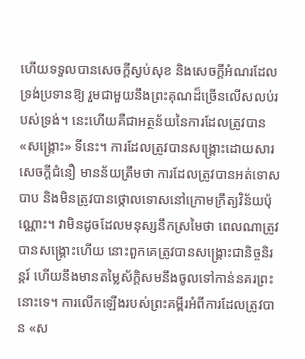ហើយទទួលបានសេចក្តីស្ងប់សុខ និងសេចក្តីអំណរដែលទ្រង់ប្រទានឱ្យ រួមជាមួយនឹងព្រះគុណដ៏ច្រើនលើសលប់របស់ទ្រង់។ នេះហើយគឺជាអត្ថន័យនៃការដែលត្រូវបាន «សង្គ្រោះ» ទីនេះ។ ការដែលត្រូវបានសង្គ្រោះដោយសារសេចក្ដីជំនឿ មានន័យត្រឹមថា ការដែលត្រូវបានអត់ទោសបាប និងមិនត្រូវបានថ្កោលទោសនៅក្រោមក្រឹត្យវិន័យប៉ុណ្ណោះ។ វាមិនដូចដែលមនុស្សនឹកស្រមៃថា ពេលណាត្រូវបានសង្រ្គោះហើយ នោះពួកគេត្រូវបានសង្រ្គោះជានិច្ចនិរន្តរ៍ ហើយនឹងមានតម្លៃស័ក្តិសមនឹងចូលទៅកាន់នគរព្រះនោះទេ។ ការលើកឡើងរបស់ព្រះគម្ពីរអំពីការដែលត្រូវបាន «ស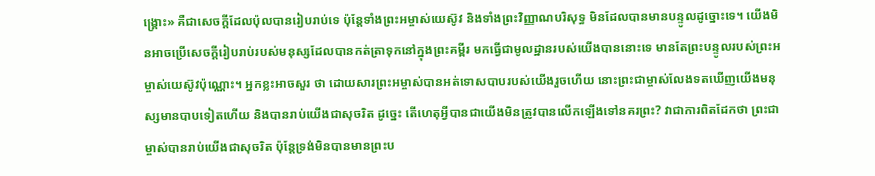ង្គ្រោះ» គឺជាសេចក្ដីដែលប៉ុលបានរៀបរាប់ទេ ប៉ុន្តែទាំងព្រះអម្ចាស់យេស៊ូវ និងទាំងព្រះវិញ្ញាណបរិសុទ្ធ មិនដែលបានមានបន្ទូលដូច្នោះទេ។ យើងមិនអាចប្រើសេចក្តីរៀបរាប់របស់មនុស្សដែលបានកត់ត្រាទុកនៅក្នុងព្រះគម្ពីរ មកធ្វើជាមូលដ្ឋានរបស់យើងបាននោះទេ មានតែព្រះបន្ទូលរបស់ព្រះអម្ចាស់យេស៊ូវប៉ុណ្ណោះ។ អ្នកខ្លះអាចសួរ ថា ដោយសារព្រះអម្ចាស់បានអត់ទោសបាបរបស់យើងរួចហើយ នោះព្រះជាម្ចាស់លែងទតឃើញយើងមនុស្សមានបាបទៀតហើយ និងបានរាប់យើងជាសុចរិត ដូច្នេះ តើហេតុអ្វីបានជាយើងមិនត្រូវបានលើកឡើងទៅនគរព្រះ? វាជាការពិតដែកថា ព្រះជាម្ចាស់បានរាប់យើងជាសុចរិត ប៉ុន្តែទ្រង់មិនបានមានព្រះប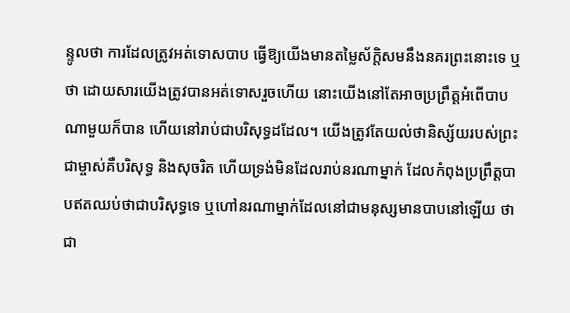ន្ទូលថា ការដែលត្រូវអត់ទោសបាប ធ្វើឱ្យយើងមានតម្លៃស័ក្តិសមនឹងនគរព្រះនោះទេ ឬថា ដោយសារយើងត្រូវបានអត់ទោសរួចហើយ នោះយើងនៅតែអាចប្រព្រឹត្តអំពើបាបណាមួយក៏បាន ហើយនៅរាប់ជាបរិសុទ្ធដដែល។ យើងត្រូវតែយល់ថានិស្ស័យរបស់ព្រះជាម្ចាស់គឺបរិសុទ្ធ និងសុចរិត ហើយទ្រង់មិនដែលរាប់នរណាម្នាក់ ដែលកំពុងប្រព្រឹត្តបាបឥតឈប់ថាជាបរិសុទ្ធទេ ឬហៅនរណាម្នាក់ដែលនៅជាមនុស្សមានបាបនៅឡើយ ថាជា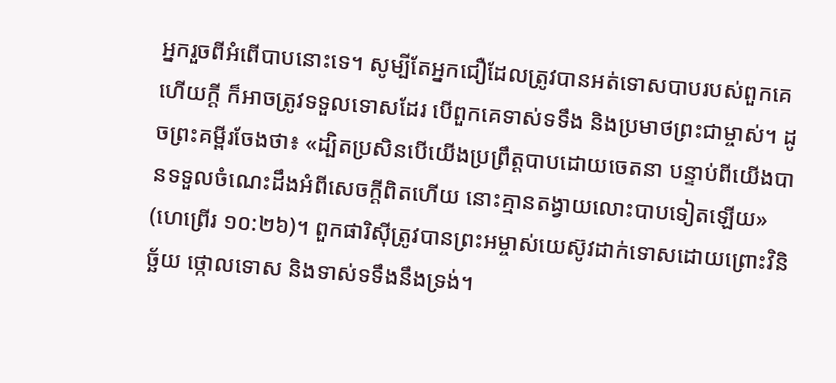អ្នករួចពីអំពើបាបនោះទេ។ សូម្បីតែអ្នកជឿដែលត្រូវបានអត់ទោសបាបរបស់ពួកគេហើយក្តី ក៏អាចត្រូវទទួលទោសដែរ បើពួកគេទាស់ទទឹង និងប្រមាថព្រះជាម្ចាស់។ ដូចព្រះគម្ពីរចែងថា៖ «ដ្បិតប្រសិនបើយើងប្រព្រឹត្តបាបដោយចេតនា បន្ទាប់ពីយើងបានទទួលចំណេះដឹងអំពីសេចក្ដីពិតហើយ នោះគ្មានតង្វាយលោះបាបទៀតឡើយ» (ហេព្រើរ ១០:២៦)។ ពួកផារិស៊ីត្រូវបានព្រះអម្ចាស់យេស៊ូវដាក់ទោសដោយព្រោះវិនិច្ឆ័យ ថ្កោលទោស និងទាស់ទទឹងនឹងទ្រង់។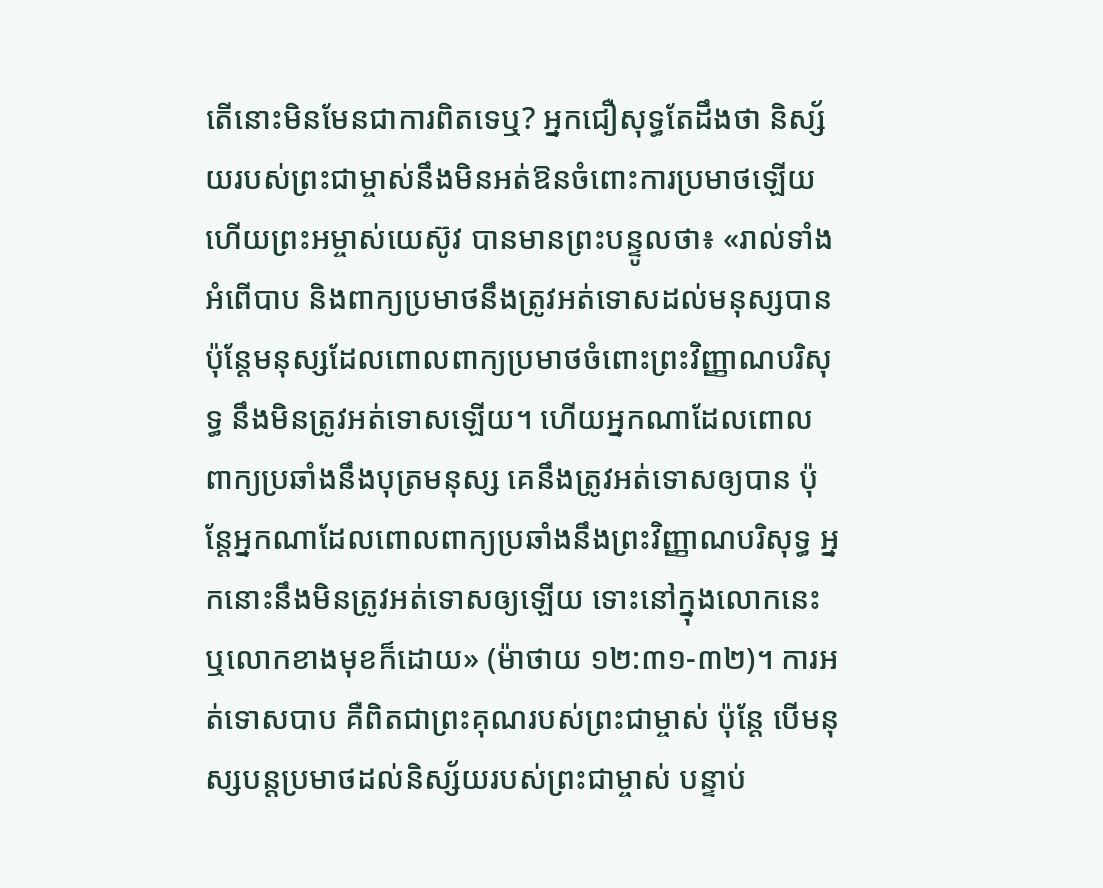តើនោះមិនមែនជាការពិតទេឬ? អ្នកជឿសុទ្ធតែដឹងថា និស្ស័យរបស់ព្រះជាម្ចាស់នឹងមិនអត់ឱនចំពោះការប្រមាថឡើយ ហើយព្រះអម្ចាស់យេស៊ូវ បានមានព្រះបន្ទូលថា៖ «រាល់ទាំងអំពើបាប និងពាក្យប្រមាថនឹងត្រូវអត់ទោសដល់មនុស្សបាន ប៉ុន្តែមនុស្សដែលពោលពាក្យប្រមាថចំពោះព្រះវិញ្ញាណបរិសុទ្ធ នឹងមិនត្រូវអត់ទោសឡើយ។ ហើយអ្នកណាដែលពោលពាក្យប្រឆាំងនឹងបុត្រមនុស្ស គេនឹងត្រូវអត់ទោសឲ្យបាន ប៉ុន្តែអ្នកណាដែលពោលពាក្យប្រឆាំងនឹងព្រះ‌វិញ្ញាណបរិសុទ្ធ អ្នកនោះនឹងមិនត្រូវអត់ទោសឲ្យឡើយ ទោះនៅក្នុងលោកនេះ ឬលោកខាងមុខក៏ដោយ» (ម៉ាថាយ ១២:៣១-៣២)។ ការអត់ទោសបាប គឺពិតជាព្រះគុណរបស់ព្រះជាម្ចាស់ ប៉ុន្តែ បើមនុស្សបន្តប្រមាថដល់និស្ស័យរបស់ព្រះជាម្ចាស់ បន្ទាប់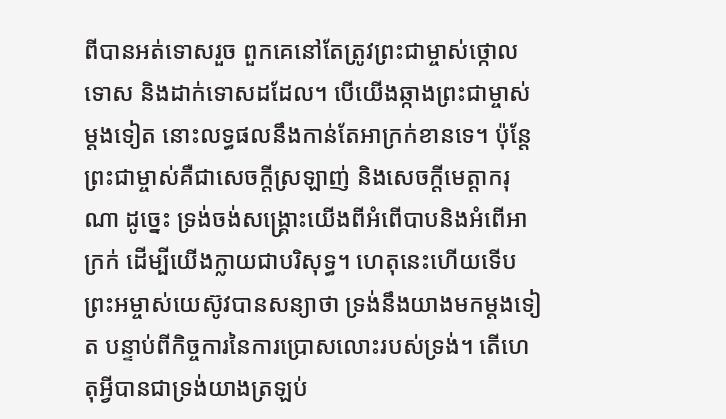ពីបានអត់ទោសរួច ពួកគេនៅតែត្រូវព្រះជាម្ចាស់ថ្កោលទោស និងដាក់ទោសដដែល។ បើយើងឆ្កាងព្រះជាម្ចាស់ម្ដងទៀត នោះលទ្ធផលនឹងកាន់តែអាក្រក់ខានទេ។ ប៉ុន្តែ ព្រះជាម្ចាស់គឺជាសេចក្ដីស្រឡាញ់ និងសេចក្ដីមេត្តាករុណា ដូច្នេះ ទ្រង់ចង់សង្គ្រោះយើងពីអំពើបាបនិងអំពើអាក្រក់ ដើម្បីយើងក្លាយជាបរិសុទ្ធ។ ហេតុនេះហើយទើបព្រះអម្ចាស់យេស៊ូវបានសន្យាថា ទ្រង់នឹងយាងមកម្តងទៀត បន្ទាប់ពីកិច្ចការនៃការប្រោសលោះរបស់ទ្រង់។ តើហេតុអ្វីបានជាទ្រង់យាងត្រឡប់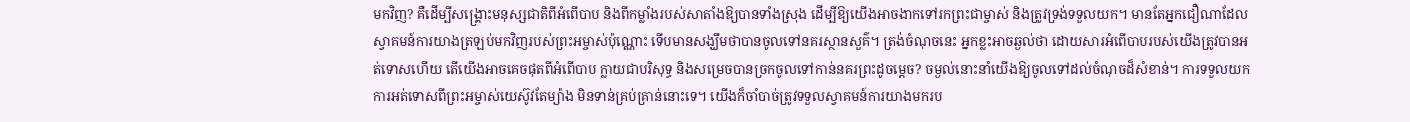មកវិញ? គឺដើម្បីសង្រ្គោះមនុស្សជាតិពីអំពើបាប និងពីកម្លាំងរបស់សាតាំងឱ្យបានទាំងស្រុង ដើម្បីឱ្យយើងអាចងាកទៅរកព្រះជាម្ចាស់ និងត្រូវទ្រង់ទទួលយក។ មានតែអ្នកជឿណាដែលស្វាគមន៍ការយាងត្រឡប់មកវិញរបស់ព្រះអម្ចាស់ប៉ុណ្ណោះ ទើបមានសង្ឃឹមថាបានចូលទៅនគរស្ថានសួគ៌។ ត្រង់ចំណុចនេះ អ្នកខ្លះអាចឆ្ងល់ថា ដោយសារអំពើបាបរបស់យើងត្រូវបានអត់ទោសហើយ តើយើងអាចគេចផុតពីអំពើបាប ក្លាយជាបរិសុទ្ធ និងសម្រេចបានច្រកចូលទៅកាន់នគរព្រះដូចម្តេច? ចម្ងល់នោះនាំយើងឱ្យចូលទៅដល់ចំណុចដ៏សំខាន់។ ការទទួលយកការអត់ទោសពីព្រះអម្ចាស់យេស៊ូវតែម្យ៉ាង មិនទាន់គ្រប់គ្រាន់នោះទេ។ យើងក៏ចាំបាច់ត្រូវទទួលស្វាគមន៍ការយាងមករប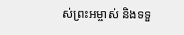ស់ព្រះអម្ចាស់ និងទទួ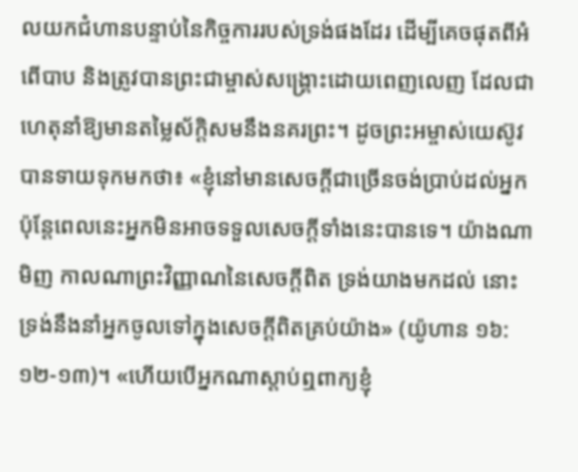លយកជំហានបន្ទាប់នៃកិច្ចការរបស់ទ្រង់ផងដែរ ដើម្បីគេចផុតពីអំពើបាប និងត្រូវបានព្រះជាម្ចាស់សង្គ្រោះដោយពេញលេញ ដែលជាហេតុនាំឱ្យមានតម្លៃស័ក្តិសមនឹងនគរព្រះ។ ដូចព្រះអម្ចាស់យេស៊ូវបានទាយទុកមកថា៖ «ខ្ញុំនៅមានសេចក្ដីជាច្រើនចង់ប្រាប់ដល់អ្នក ប៉ុន្តែពេលនេះអ្នកមិនអាចទទួលសេចក្ដីទាំងនេះបានទេ។ យ៉ាងណាមិញ កាលណាព្រះវិញ្ញាណនៃសេចក្ដីពិត ទ្រង់យាងមកដល់ នោះទ្រង់នឹងនាំអ្នកចូលទៅក្នុងសេចក្ដីពិតគ្រប់យ៉ាង» (យ៉ូហាន ១៦:១២-១៣)។ «ហើយបើអ្នកណាស្ដាប់ឮពាក្យខ្ញុំ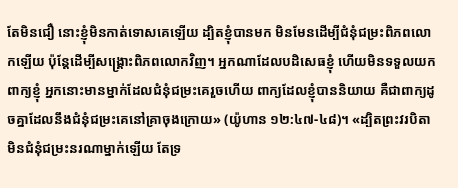តែមិនជឿ នោះខ្ញុំមិនកាត់ទោសគេឡើយ ដ្បិតខ្ញុំបានមក មិនមែនដើម្បីជំនុំជម្រះពិភពលោកឡើយ ប៉ុន្តែដើម្បីសង្រ្គោះពិភពលោកវិញ។ អ្នកណាដែលបដិសេធខ្ញុំ ហើយមិនទទួលយកពាក្យខ្ញុំ អ្នកនោះមានម្នាក់ដែលជំនុំជម្រះគេរួចហើយ ពាក្យដែលខ្ញុំបាននិយាយ គឺជាពាក្យដូចគ្នាដែលនឹងជំនុំជម្រះគេនៅគ្រាចុងក្រោយ» (យ៉ូហាន ១២:៤៧-៤៨)។ «ដ្បិតព្រះវរបិតាមិនជំនុំជម្រះនរណាម្នាក់ឡើយ តែទ្រ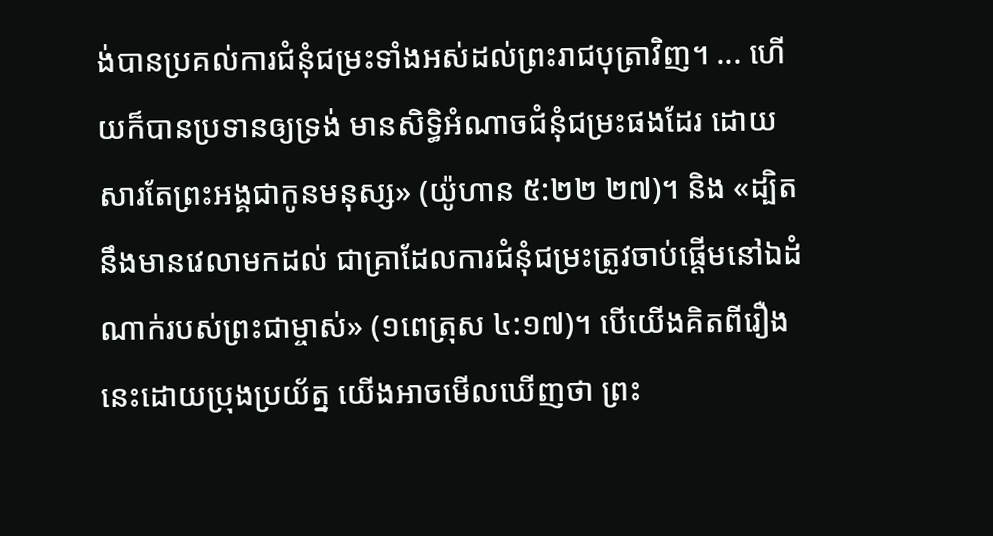ង់បានប្រគល់ការជំនុំជម្រះទាំងអស់ដល់ព្រះរាជបុត្រាវិញ។ ... ហើយក៏បានប្រទានឲ្យទ្រង់ មានសិទ្ធិអំណាចជំនុំ‌ជម្រះផងដែរ ដោយសារតែព្រះ‌អង្គជាកូនមនុស្ស» (យ៉ូហាន ៥:២២ ២៧)។ និង «ដ្បិតនឹងមានវេលាមកដល់ ជាគ្រាដែលការជំនុំជម្រះត្រូវចាប់ផ្ដើមនៅឯដំណាក់របស់ព្រះជាម្ចាស់» (១ពេត្រុស ៤:១៧)។ បើយើងគិតពីរឿងនេះដោយប្រុងប្រយ័ត្ន យើងអាចមើលឃើញថា ព្រះ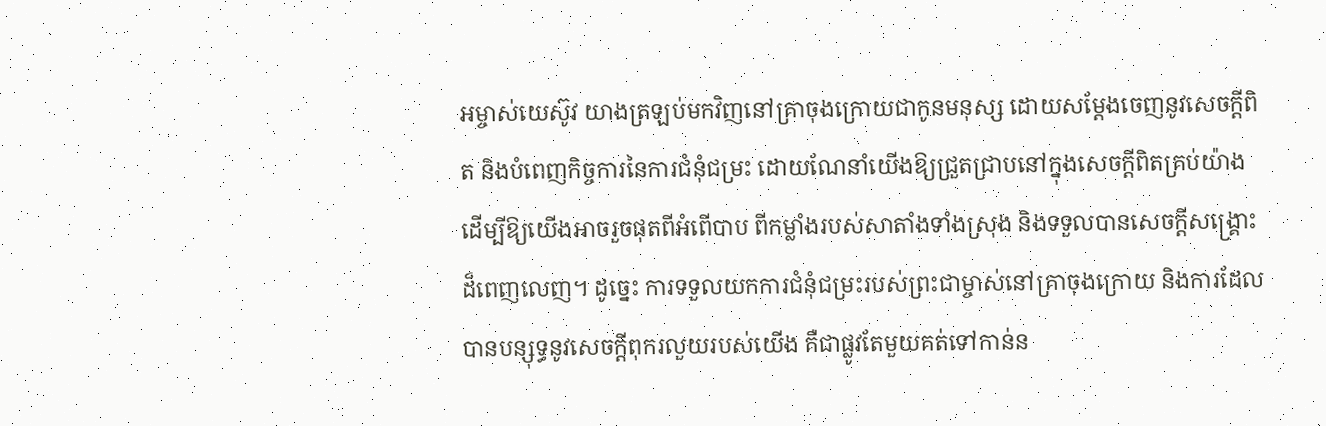អម្ចាស់យេស៊ូវ យាងត្រឡប់មកវិញនៅគ្រាចុងក្រោយជាកូនមនុស្ស ដោយសម្តែងចេញនូវសេចក្តីពិត និងបំពេញកិច្ចការនៃការជំនុំជម្រះ ដោយណែនាំយើងឱ្យជ្រួតជ្រាបនៅក្នុងសេចក្តីពិតគ្រប់យ៉ាង ដើម្បីឱ្យយើងអាចរួចផុតពីអំពើបាប ពីកម្លាំងរបស់សាតាំងទាំងស្រុង និងទទួលបានសេចក្ដីសង្គ្រោះដ៏ពេញលេញ។ ដូច្នេះ ការទទួលយកការជំនុំជម្រះរបស់ព្រះជាម្ចាស់នៅគ្រាចុងក្រោយ និងការដែលបានបន្សុទ្ធនូវសេចក្តីពុករលួយរបស់យើង គឺជាផ្លូវតែមួយគត់ទៅកាន់ន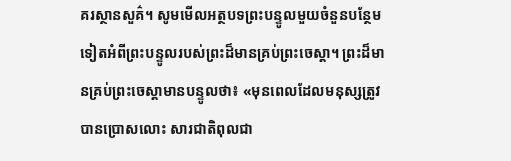គរស្ថានសួគ៌។ សូមមើលអត្ថបទព្រះបន្ទូលមួយចំនួនបន្ថែមទៀតអំពីព្រះបន្ទូលរបស់ព្រះដ៏មានគ្រប់ព្រះចេស្តា។ ព្រះដ៏មានគ្រប់ព្រះចេស្ដាមានបន្ទូលថា៖ «មុនពេលដែលមនុស្សត្រូវបានប្រោសលោះ សារជាតិពុលជា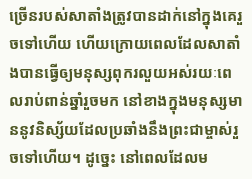ច្រើនរបស់សាតាំងត្រូវបានដាក់នៅក្នុងគេរួចទៅហើយ ហើយក្រោយពេលដែលសាតាំងបានធ្វើឲ្យមនុស្សពុករលួយអស់រយៈពេលរាប់ពាន់ឆ្នាំរួចមក នៅខាងក្នុងមនុស្សមាននូវនិស្ស័យដែលប្រឆាំងនឹងព្រះជាម្ចាស់រួចទៅហើយ។ ដូច្នេះ នៅពេលដែលម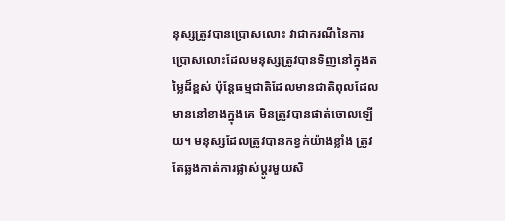នុស្សត្រូវបានប្រោសលោះ វាជាករណីនៃការប្រោសលោះដែលមនុស្សត្រូវបានទិញនៅក្នុងតម្លៃដ៏ខ្ពស់ ប៉ុន្តែធម្មជាតិដែលមានជាតិពុលដែលមាននៅខាងក្នុងគេ មិនត្រូវបានផាត់ចោលឡើយ។ មនុស្សដែលត្រូវបានកខ្វក់យ៉ាងខ្លាំង ត្រូវតែឆ្លងកាត់ការផ្លាស់ប្ដូរមួយសិ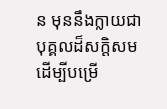ន មុននឹងក្លាយជាបុគ្គលដ៏សក្តិសម ដើម្បីបម្រើ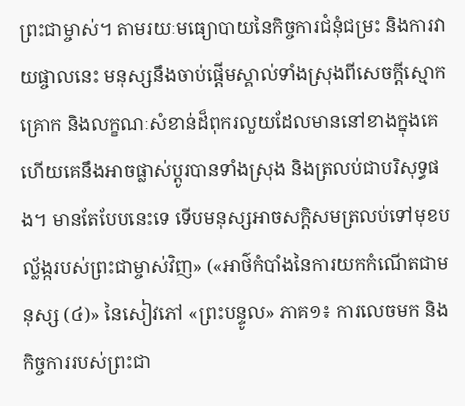ព្រះជាម្ចាស់។ តាមរយៈមធ្យោបាយនៃកិច្ចការជំនុំជម្រះ និងការវាយផ្ចាលនេះ មនុស្សនឹងចាប់ផ្ដើមស្គាល់ទាំងស្រុងពីសេចក្តីស្មោកគ្រោក និងលក្ខណៈសំខាន់ដ៏ពុករលួយដែលមាននៅខាងក្នុងគេ ហើយគេនឹងអាចផ្លាស់ប្ដូរបានទាំងស្រុង និងត្រលប់ជាបរិសុទ្ធផង។ មានតែបែបនេះទេ ទើបមនុស្សអាចសក្ដិសមត្រលប់ទៅមុខបល្ល័ង្ករបស់ព្រះជាម្ចាស់វិញ» («អាថ៌កំបាំងនៃការយកកំណើតជាមនុស្ស (៤)» នៃសៀវភៅ «ព្រះបន្ទូល» ភាគ១៖ ការលេចមក និងកិច្ចការរបស់ព្រះជា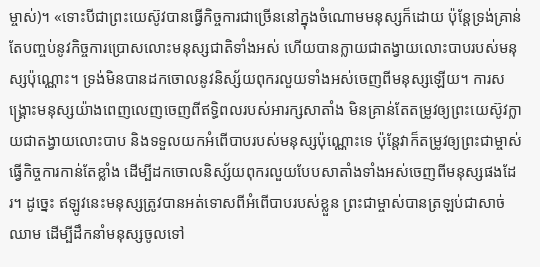ម្ចាស់)។ «ទោះបីជាព្រះយេស៊ូវបានធ្វើកិច្ចការជាច្រើននៅក្នុងចំណោមមនុស្សក៏ដោយ ប៉ុន្តែទ្រង់គ្រាន់តែបញ្ចប់នូវកិច្ចការប្រោសលោះមនុស្សជាតិទាំងអស់ ហើយបានក្លាយជាតង្វាយលោះបាបរបស់មនុស្សប៉ុណ្ណោះ។ ទ្រង់មិនបានដកចោលនូវនិស្ស័យពុករលួយទាំងអស់ចេញពីមនុស្សឡើយ។ ការសង្រ្គោះមនុស្សយ៉ាងពេញលេញចេញពីឥទ្ធិពលរបស់អារក្សសាតាំង មិនគ្រាន់តែតម្រូវឲ្យព្រះយេស៊ូវក្លាយជាតង្វាយលោះបាប និងទទួលយកអំពើបាបរបស់មនុស្សប៉ុណ្ណោះទេ ប៉ុន្តែវាក៏តម្រូវឲ្យព្រះជាម្ចាស់ធ្វើកិច្ចការកាន់តែខ្លាំង ដើម្បីដកចោលនិស្ស័យពុករលួយបែបសាតាំងទាំងអស់ចេញពីមនុស្សផងដែរ។ ដូច្នេះ ឥឡូវនេះមនុស្សត្រូវបានអត់ទោសពីអំពើបាបរបស់ខ្លួន ព្រះជាម្ចាស់បានត្រឡប់ជាសាច់ឈាម ដើម្បីដឹកនាំមនុស្សចូលទៅ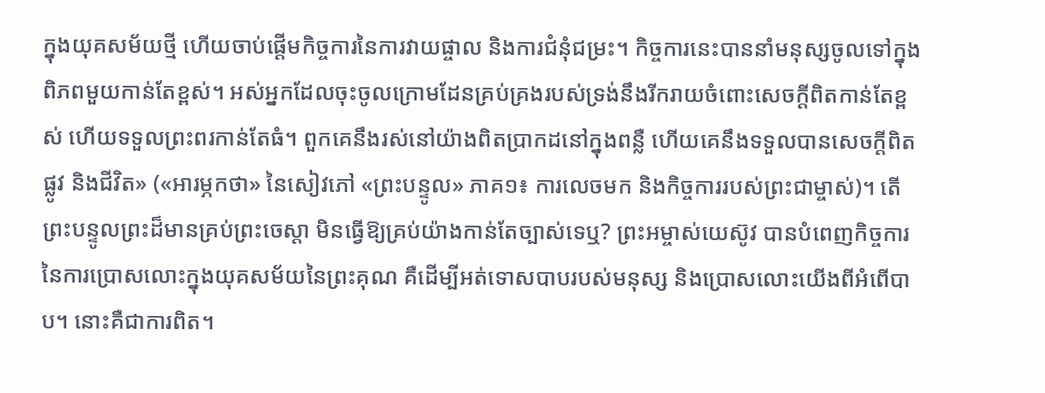ក្នុងយុគសម័យថ្មី ហើយចាប់ផ្ដើមកិច្ចការនៃការវាយផ្ចាល និងការជំនុំជម្រះ។ កិច្ចការនេះបាននាំមនុស្សចូលទៅក្នុងពិភពមួយកាន់តែខ្ពស់។ អស់អ្នកដែលចុះចូលក្រោមដែនគ្រប់គ្រងរបស់ទ្រង់នឹងរីករាយចំពោះសេចក្តីពិតកាន់តែខ្ពស់ ហើយទទួលព្រះពរកាន់តែធំ។ ពួកគេនឹងរស់នៅយ៉ាងពិតប្រាកដនៅក្នុងពន្លឺ ហើយគេនឹងទទួលបានសេចក្តីពិត ផ្លូវ និងជីវិត» («អារម្ភកថា» នៃសៀវភៅ «ព្រះបន្ទូល» ភាគ១៖ ការលេចមក និងកិច្ចការរបស់ព្រះជាម្ចាស់)។ តើព្រះបន្ទូលព្រះដ៏មានគ្រប់ព្រះ‌ចេស្តា មិនធ្វើឱ្យគ្រប់យ៉ាងកាន់តែច្បាស់ទេឬ? ព្រះអម្ចាស់យេស៊ូវ បានបំពេញកិច្ចការនៃការប្រោសលោះក្នុងយុគសម័យនៃព្រះគុណ គឺដើម្បីអត់ទោសបាបរបស់មនុស្ស និងប្រោសលោះយើងពីអំពើបាប។ នោះគឺជាការពិត។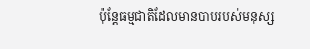ប៉ុន្តែធម្មជាតិដែលមានបាបរបស់មនុស្ស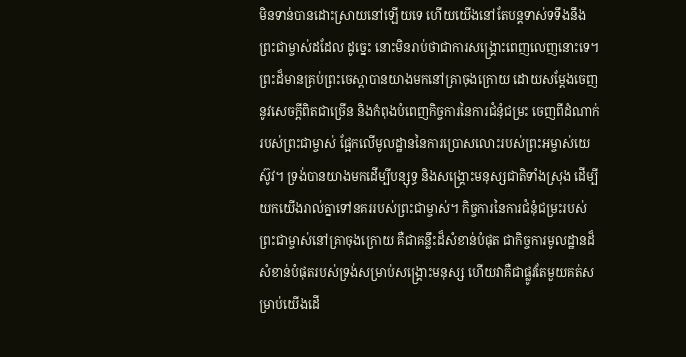មិនទាន់បានដោះស្រាយនៅឡើយទេ ហើយយើងនៅតែបន្តទាស់ទទឹងនឹងព្រះជាម្ចាស់ដដែល ដូច្នេះ នោះមិនរាប់ថាជាការសង្គ្រោះពេញលេញនោះទេ។ ព្រះដ៏មានគ្រប់ព្រះ‌ចេស្តាបានយាងមកនៅគ្រាចុងក្រោយ ដោយសម្តែងចេញនូវសេចក្តីពិតជាច្រើន និងកំពុងបំពេញកិច្ចការនៃការជំនុំជម្រះ ចេញពីដំណាក់របស់ព្រះជាម្ចាស់ ផ្អែកលើមូលដ្ឋាននៃការប្រោសលោះរបស់ព្រះអម្ចាស់យេស៊ូវ។ ទ្រង់បានយាងមកដើម្បីបន្សុទ្ធ និងសង្គ្រោះមនុស្សជាតិទាំងស្រុង ដើម្បីយកយើងរាល់គ្នាទៅនគររបស់ព្រះជាម្ចាស់។ កិច្ចការនៃការជំនុំជម្រះរបស់ព្រះជាម្ចាស់នៅគ្រាចុងក្រោយ គឺជាគន្លឹះដ៏សំខាន់បំផុត ជាកិច្ចការមូលដ្ឋានដ៏សំខាន់បំផុតរបស់ទ្រង់សម្រាប់សង្គ្រោះមនុស្ស ហើយវាគឺជាផ្លូវតែមួយគត់សម្រាប់យើងដើ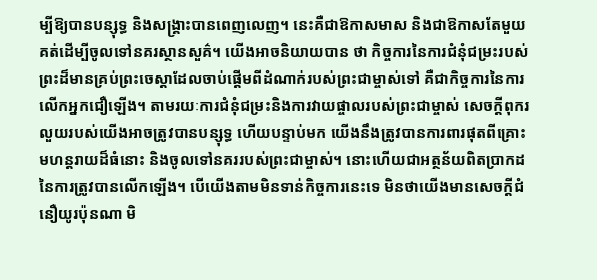ម្បីឱ្យបានបន្សុទ្ធ និងសង្គ្រាះបានពេញលេញ។ នេះគឺជាឱកាសមាស និងជាឱកាសតែមួយគត់ដើម្បីចូលទៅនគរស្ថានសួគ៌។ យើងអាចនិយាយបាន ថា កិច្ចការនៃការជំនុំជម្រះរបស់ព្រះដ៏មានគ្រប់ព្រះ‌ចេស្តាដែលចាប់ផ្ដើមពីដំណាក់របស់ព្រះជាម្ចាស់ទៅ គឺជាកិច្ចការនៃការលើកអ្នកជឿឡើង។ តាមរយៈការជំនុំជម្រះនិងការវាយផ្ចាលរបស់ព្រះជាម្ចាស់ សេចក្តីពុករលួយរបស់យើងអាចត្រូវបានបន្សុទ្ធ ហើយបន្ទាប់មក យើងនឹងត្រូវបានការពារផុតពីគ្រោះមហន្តរាយដ៏ធំនោះ និងចូលទៅនគររបស់ព្រះជាម្ចាស់។ នោះហើយជាអត្ថន័យពិតប្រាកដនៃការត្រូវបានលើកឡើង។ បើយើងតាមមិនទាន់កិច្ចការនេះទេ មិនថាយើងមានសេចក្តីជំនឿយូរប៉ុនណា មិ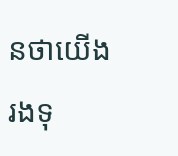នថាយើងរងទុ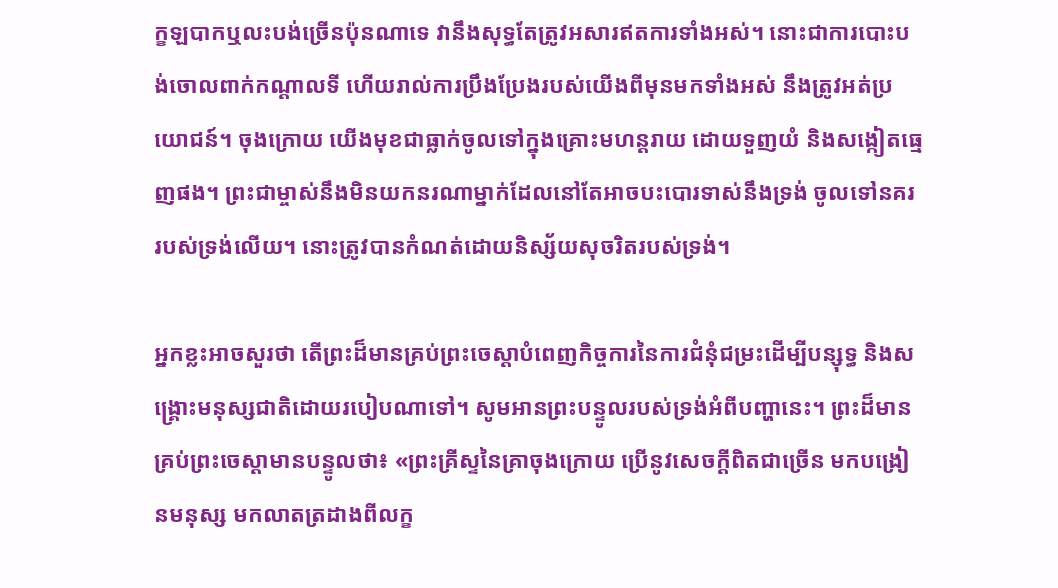ក្ខឡបាកឬលះបង់ច្រើនប៉ុនណាទេ វានឹងសុទ្ធតែត្រូវអសារឥតការទាំងអស់។ នោះជាការបោះបង់ចោលពាក់កណ្តាលទី ហើយរាល់ការប្រឹងប្រែងរបស់យើងពីមុនមកទាំងអស់ នឹងត្រូវអត់ប្រយោជន៍។ ចុងក្រោយ យើងមុខជាធ្លាក់ចូលទៅក្នុងគ្រោះមហន្តរាយ ដោយទួញយំ និងសង្កៀតធ្មេញផង។ ព្រះជាម្ចាស់នឹងមិនយកនរណាម្នាក់ដែលនៅតែអាចបះបោរទាស់នឹងទ្រង់ ចូលទៅនគររបស់ទ្រង់លើយ។ នោះត្រូវបានកំណត់ដោយនិស្ស័យសុចរិតរបស់ទ្រង់។

អ្នកខ្លះអាចសួរថា តើព្រះដ៏មានគ្រប់ព្រះ‌ចេស្តាបំពេញកិច្ចការនៃការជំនុំជម្រះដើម្បីបន្សុទ្ធ និងសង្គ្រោះមនុស្សជាតិដោយរបៀបណាទៅ។ សូមអានព្រះបន្ទូលរបស់ទ្រង់អំពីបញ្ហានេះ។ ព្រះដ៏មានគ្រប់ព្រះចេស្ដាមានបន្ទូលថា៖ «ព្រះគ្រីស្ទនៃគ្រាចុងក្រោយ ប្រើនូវសេចក្ដីពិតជាច្រើន មកបង្រៀនមនុស្ស មកលាតត្រដាងពីលក្ខ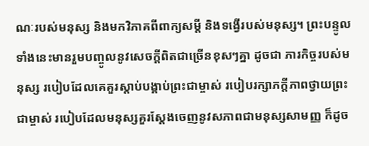ណៈរបស់មនុស្ស និងមកវិភាគពីពាក្យសម្ដី និងទង្វើរបស់មនុស្ស។ ព្រះបន្ទូលទាំងនេះមានរួមបញ្ចូលនូវសេចក្ដីពិតជាច្រើនខុសៗគ្នា ដូចជា ភារកិច្ចរបស់មនុស្ស របៀបដែលគេគួរស្ដាប់បង្គាប់ព្រះជាម្ចាស់ របៀបរក្សាភក្ដីភាពថ្វាយព្រះជាម្ចាស់ របៀបដែលមនុស្សគួរស្ដែងចេញនូវសភាពជាមនុស្សសាមញ្ញ ក៏ដូច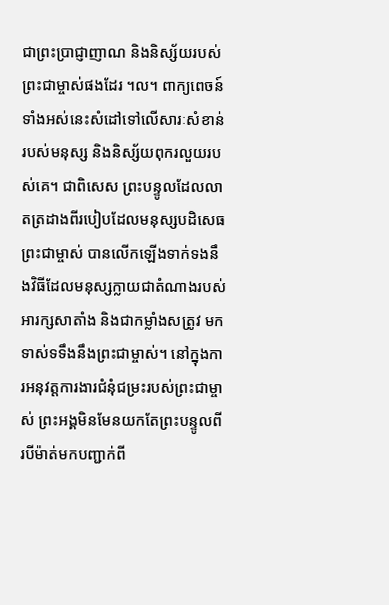ជាព្រះប្រាជ្ញាញាណ និងនិស្ស័យរបស់ព្រះជាម្ចាស់ផងដែរ ។ល។ ពាក្យពេចន៍ទាំងអស់នេះសំដៅទៅលើសារៈសំខាន់របស់មនុស្ស និងនិស្ស័យពុករលួយរបស់គេ។ ជាពិសេស ព្រះបន្ទូលដែលលាតត្រដាងពីរបៀបដែលមនុស្សបដិសេធព្រះជាម្ចាស់ បានលើកឡើងទាក់ទងនឹងវិធីដែលមនុស្សក្លាយជាតំណាងរបស់អារក្សសាតាំង និងជាកម្លាំងសត្រូវ មកទាស់ទទឹងនឹងព្រះជាម្ចាស់។ នៅក្នុងការអនុវត្តការងារជំនុំជម្រះរបស់ព្រះជាម្ចាស់ ព្រះអង្គមិនមែនយកតែព្រះបន្ទូលពីរបីម៉ាត់មកបញ្ជាក់ពី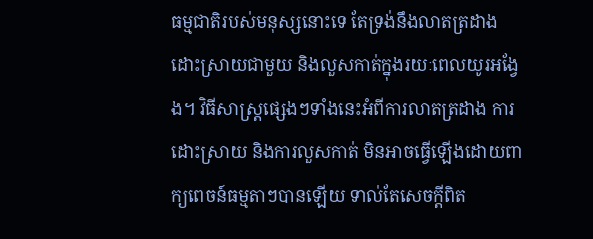ធម្មជាតិរបស់មនុស្សនោះទេ តែទ្រង់នឹងលាតត្រដាង ដោះស្រាយជាមួយ និងលួសកាត់ក្នុងរយៈពេលយូរអង្វែង។ វិធីសាស្ដ្រផ្សេងៗទាំងនេះអំពីការលាតត្រដាង ការដោះស្រាយ និងការលួសកាត់ មិនអាចធ្វើឡើងដោយពាក្យពេចន៍ធម្មតាៗបានឡើយ ទាល់តែសេចក្ដីពិត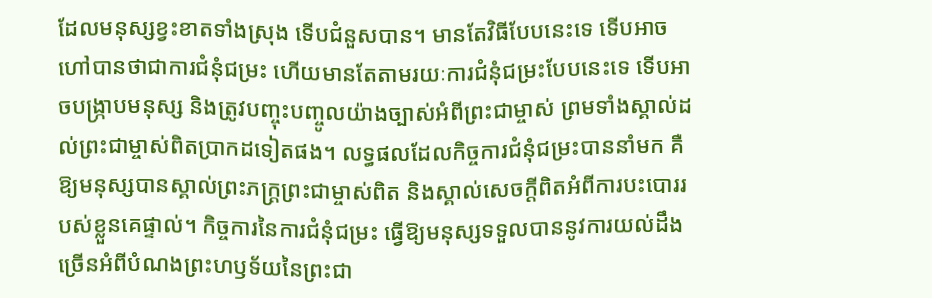ដែលមនុស្សខ្វះខាតទាំងស្រុង ទើបជំនួសបាន។ មានតែវិធីបែបនេះទេ ទើបអាចហៅបានថាជាការជំនុំជម្រះ ហើយមានតែតាមរយៈការជំនុំជម្រះបែបនេះទេ ទើបអាចបង្ក្រាបមនុស្ស និងត្រូវបញ្ចុះបញ្ចូលយ៉ាងច្បាស់អំពីព្រះជាម្ចាស់ ព្រមទាំងស្គាល់ដល់ព្រះជាម្ចាស់ពិតប្រាកដទៀតផង។ លទ្ធផលដែលកិច្ចការជំនុំជម្រះបាននាំមក គឺឱ្យមនុស្សបានស្គាល់ព្រះភក្ដ្រព្រះជាម្ចាស់ពិត និងស្គាល់សេចក្ដីពិតអំពីការបះបោររបស់ខ្លួនគេផ្ទាល់។ កិច្ចការនៃការជំនុំជម្រះ ធ្វើឱ្យមនុស្សទទួលបាននូវការយល់ដឹងច្រើនអំពីបំណងព្រះហឫទ័យនៃព្រះជា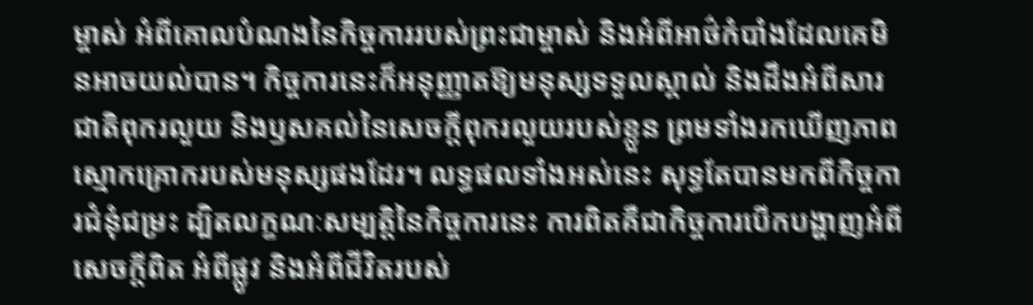ម្ចាស់ អំពីគោលបំណងនៃកិច្ចការរបស់ព្រះជាម្ចាស់ និងអំពីអាថ៌កំបាំងដែលគេមិនអាចយល់បាន។ កិច្ចការនេះក៏អនុញ្ញាតឱ្យមនុស្សទទួលស្គាល់ និងដឹងអំពីសារជាតិពុករលួយ និងឫសគល់នៃសេចក្ដីពុករលួយរបស់ខ្លួន ព្រមទាំងរកឃើញភាពស្មោកគ្រោករបស់មនុស្សផងដែរ។ លទ្ធផលទាំងអស់នេះ សុទ្ធតែបានមកពីកិច្ចការជំនុំជម្រះ ដ្បិតលក្ខណៈសម្បត្តិនៃកិច្ចការនេះ ការពិតគឺជាកិច្ចការបើកបង្ហាញអំពីសេចក្ដីពិត អំពីផ្លូវ និងអំពីជីវិតរបស់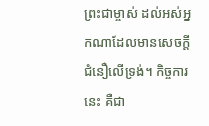ព្រះជាម្ចាស់ ដល់អស់អ្នកណាដែលមានសេចក្ដីជំនឿលើទ្រង់។ កិច្ចការនេះ គឺជា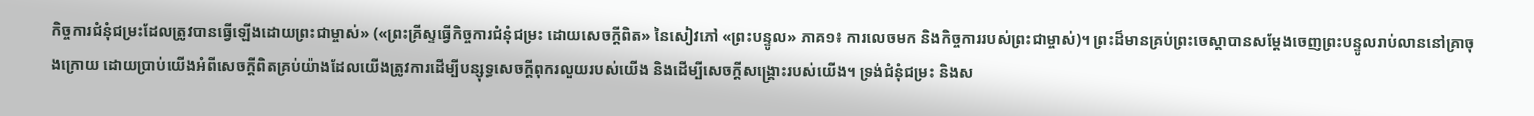កិច្ចការជំនុំជម្រះដែលត្រូវបានធ្វើឡើងដោយព្រះជាម្ចាស់» («ព្រះគ្រីស្ទធ្វើកិច្ចការជំនុំជម្រះ ដោយសេចក្ដីពិត» នៃសៀវភៅ «ព្រះបន្ទូល» ភាគ១៖ ការលេចមក និងកិច្ចការរបស់ព្រះជាម្ចាស់)។ ព្រះដ៏មានគ្រប់ព្រះ‌ចេស្តាបានសម្តែងចេញព្រះបន្ទូលរាប់លាននៅគ្រាចុងក្រោយ ដោយប្រាប់យើងអំពីសេចក្តីពិតគ្រប់យ៉ាងដែលយើងត្រូវការដើម្បីបន្សុទ្ធសេចក្តីពុករលួយរបស់យើង និងដើម្បីសេចក្តីសង្រ្គោះរបស់យើង។ ទ្រង់ជំនុំជម្រះ និងស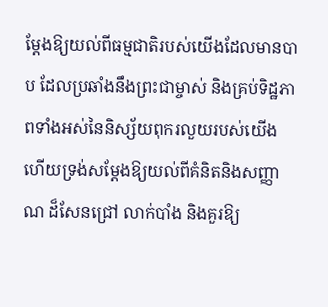ម្ដែងឱ្យយល់ពីធម្មជាតិរបស់យើងដែលមានបាប ដែលប្រឆាំងនឹងព្រះជាម្ចាស់ និងគ្រប់ទិដ្ឋភាពទាំងអស់នៃនិស្ស័យពុករលួយរបស់យើង ហើយទ្រង់សម្ដែងឱ្យយល់ពីគំនិតនិងសញ្ញាណ ដ៏សែនជ្រៅ លាក់បាំង និងគួរឱ្យ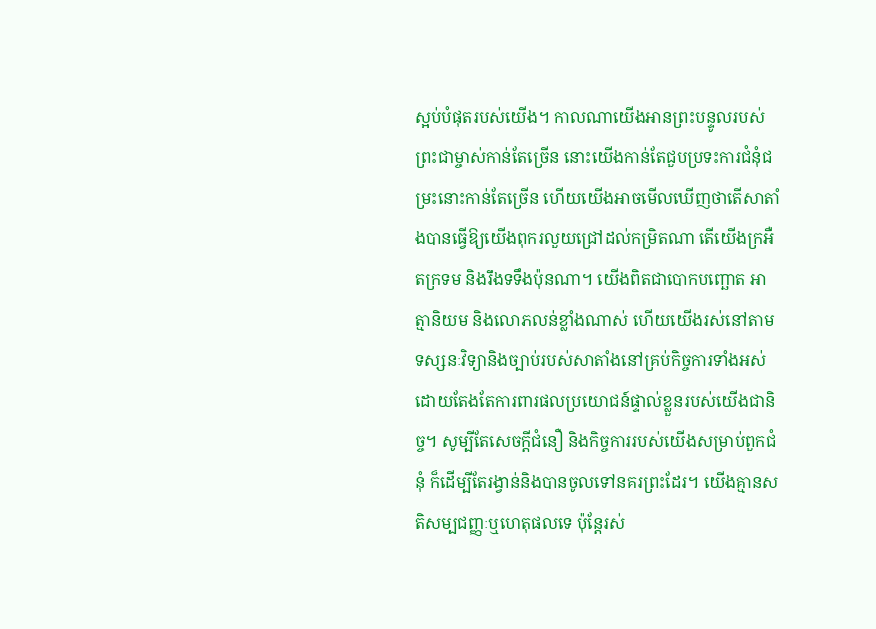ស្អប់បំផុតរបស់យើង។ កាលណាយើងអានព្រះបន្ទូលរបស់ព្រះជាម្ចាស់កាន់តែច្រើន នោះយើងកាន់តែជួបប្រទះការជំនុំជម្រះនោះកាន់តែច្រើន ហើយយើងអាចមើលឃើញថាតើសាតាំងបានធ្វើឱ្យយើងពុករលួយជ្រៅដល់កម្រិតណា តើយើងក្រអឺតក្រទម និងរឹងទទឹងប៉ុនណា។ យើងពិតជាបោកបញ្ឆោត អាត្មានិយម និងលោភលន់ខ្លាំងណាស់ ហើយយើងរស់នៅតាមទស្សនៈវិទ្យានិងច្បាប់របស់សាតាំងនៅគ្រប់កិច្ចការទាំងអស់ ដោយតែងតែការពារផលប្រយោជន៍ផ្ទាល់ខ្លួនរបស់យើងជានិច្ច។ សូម្បីតែសេចក្ដីជំនឿ និងកិច្ចការរបស់យើងសម្រាប់ពួកជំនុំ ក៏ដើម្បីតែរង្វាន់និងបានចូលទៅនគរព្រះដែរ។ យើងគ្មានសតិសម្បជញ្ញៈឬហេតុផលទេ ប៉ុន្តែរស់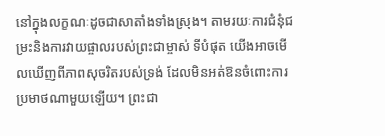នៅក្នុងលក្ខណៈដូចជាសាតាំងទាំងស្រុង។ តាមរយៈការជំនុំជម្រះនិងការវាយផ្ចាលរបស់ព្រះជាម្ចាស់ ទីបំផុត យើងអាចមើលឃើញពីភាពសុចរិតរបស់ទ្រង់ ដែលមិនអត់ឱនចំពោះការប្រមាថណាមួយឡើយ។ ព្រះជា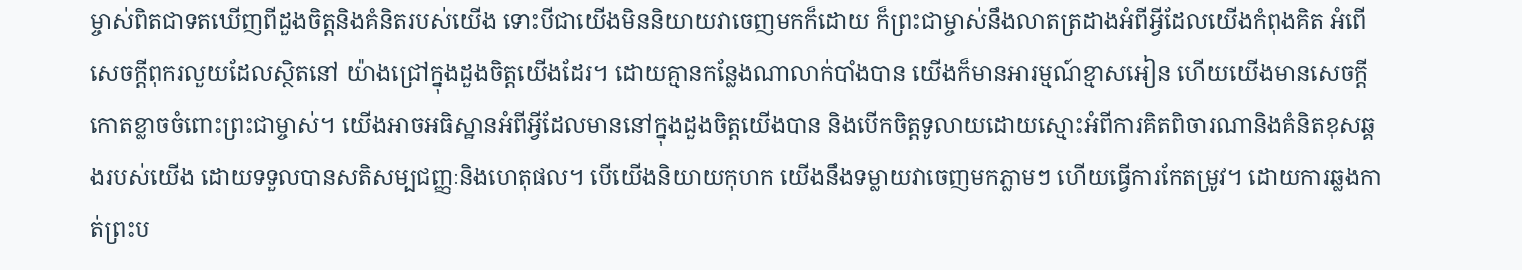ម្ចាស់ពិតជាទតឃើញពីដួងចិត្តនិងគំនិតរបស់យើង ទោះបីជាយើងមិននិយាយវាចេញមកក៏ដោយ ក៏ព្រះជាម្ចាស់នឹងលាតត្រដាងអំពីអ្វីដែលយើងកំពុងគិត អំពើសេចក្ដីពុករលួយដែលស្ថិតនៅ យ៉ាងជ្រៅក្នុងដួងចិត្តយើងដែរ។ ដោយគ្មានកន្លែងណាលាក់បាំងបាន យើងក៏មានអារម្មណ៍ខ្មាសអៀន ហើយយើងមានសេចក្ដីកោតខ្លាចចំពោះព្រះជាម្ចាស់។ យើងអាចអធិស្ឋានអំពីអ្វីដែលមាននៅក្នុងដួងចិត្តយើងបាន និងបើកចិត្តទូលាយដោយស្មោះអំពីការគិតពិចារណានិងគំនិតខុសឆ្គងរបស់យើង ដោយទទួលបានសតិសម្បជញ្ញៈនិងហេតុផល។ បើយើងនិយាយកុហក យើងនឹងទម្លាយវាចេញមកភ្លាមៗ ហើយធ្វើការកែតម្រូវ។ ដោយការឆ្លងកាត់ព្រះប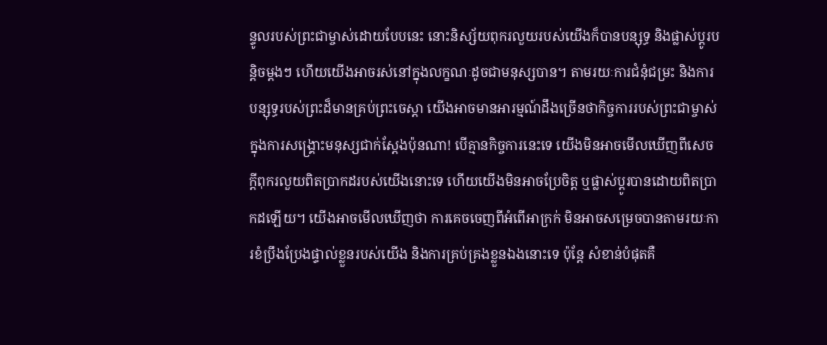ន្ទូលរបស់ព្រះជាម្ចាស់ដោយបែបនេះ នោះនិស្ស័យពុករលួយរបស់យើងក៏បានបន្សុទ្ធ និងផ្លាស់ប្តូរបន្តិចម្តងៗ ហើយយើងអាចរស់នៅក្នុងលក្ខណៈដូចជាមនុស្សបាន។ តាមរយៈការជំនុំជម្រះ និងការបន្សុទ្ធរបស់ព្រះដ៏មានគ្រប់ព្រះ‌ចេស្តា យើងអាចមានអារម្មណ៍ដឹងច្រើនថាកិច្ចការរបស់ព្រះជាម្ចាស់ក្នុងការសង្គ្រោះមនុស្សជាក់ស្ដែងប៉ុនណា! បើគ្មានកិច្ចការនេះទេ យើងមិនអាចមើលឃើញពីសេចក្តីពុករលួយពិតប្រាកដរបស់យើងនោះទេ ហើយយើងមិនអាចប្រែចិត្ត ឬផ្លាស់ប្ដូរបានដោយពិតប្រាកដឡើយ។ យើងអាចមើលឃើញថា ការគេចចេញពីអំពើអាក្រក់ មិនអាចសម្រេចបានតាមរយៈការខំប្រឹងប្រែងផ្ទាល់ខ្លួនរបស់យើង និងការគ្រប់គ្រងខ្លួនឯងនោះទេ ប៉ុន្តែ សំខាន់បំផុតគឺ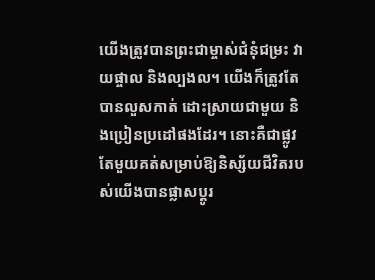យើងត្រូវបានព្រះជាម្ចាស់ជំនុំជម្រះ វាយផ្ចាល និងល្បងល។ យើងក៏ត្រូវតែបានលួសកាត់ ដោះស្រាយជាមួយ និងប្រៀនប្រដៅផងដែរ។ នោះគឺជាផ្លូវតែមួយគត់សម្រាប់ឱ្យនិស្ស័យជីវិតរបស់យើងបានផ្លាសប្តូរ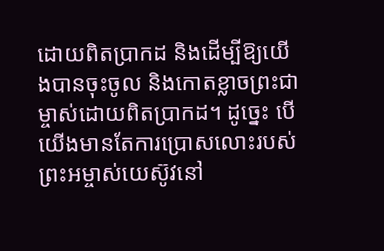ដោយពិតប្រាកដ និងដើម្បីឱ្យយើងបានចុះចូល និងកោតខ្លាចព្រះជាម្ចាស់ដោយពិតប្រាកដ។ ដូច្នេះ បើយើងមានតែការប្រោសលោះរបស់ព្រះអម្ចាស់យេស៊ូវនៅ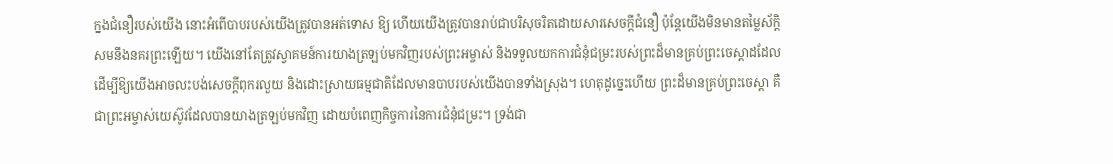ក្នងជំនឿរបស់យើង នោះអំពើបាបរបស់យើងត្រូវបានអត់ទោស ឱ្យ ហើយយើងត្រូវបានរាប់ជាបរិសុចរិតដោយសារសេចក្តីជំនឿ ប៉ុន្តែយើងមិនមានតម្លៃស័ក្តិសមនឹងនគរព្រះឡើយ។ យើងនៅតែត្រូវស្វាគមន៍ការយាងត្រឡប់មកវិញរបស់ព្រះអម្ចាស់ និងទទួលយកការជំនុំជម្រះរបស់ព្រះដ៏មានគ្រប់ព្រះចេស្តាដដែល ដើម្បីឱ្យយើងអាចលះបង់សេចក្តីពុករលួយ និងដោះស្រាយធម្មជាតិដែលមានបាបរបស់យើងបានទាំងស្រុង។ ហេតុដូច្នេះហើយ ព្រះដ៏មានគ្រប់ព្រះ‌ចេស្តា គឺជាព្រះអម្ចាស់យេស៊ូវដែលបានយាងត្រឡប់មកវិញ ដោយបំពេញកិច្ចការនៃការជំនុំជម្រះ។ ទ្រង់ជា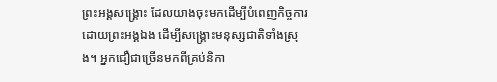ព្រះអង្គសង្គ្រោះ ដែលយាងចុះមកដើម្បីបំពេញកិច្ចការដោយព្រះអង្គឯង ដើម្បីសង្គ្រោះមនុស្សជាតិទាំងស្រុង។ អ្នកជឿជាច្រើនមកពីគ្រប់និកា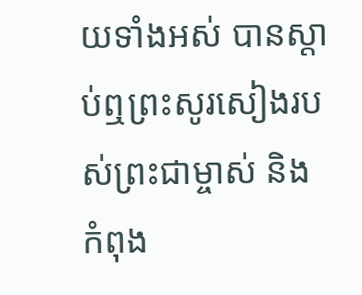យទាំងអស់ បានស្តាប់ឮព្រះសូរសៀងរបស់ព្រះជាម្ចាស់ និងកំពុង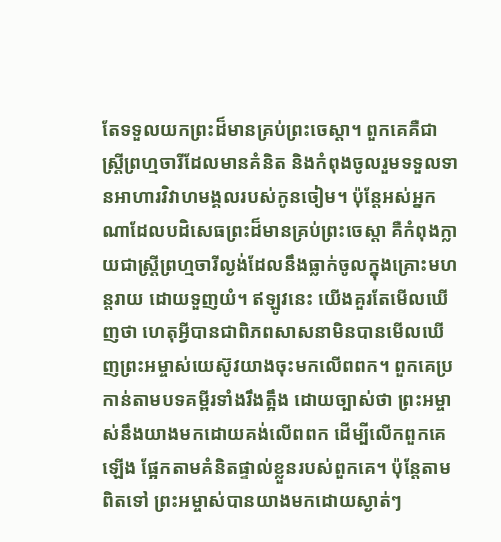តែទទួលយកព្រះដ៏មានគ្រប់ព្រះ‌ចេស្តា។ ពួកគេគឺជាស្ត្រីព្រហ្មចារីដែលមានគំនិត និងកំពុងចូលរួមទទួលទានអាហារវិវាហមង្គលរបស់កូនចៀម។ ប៉ុន្តែអស់អ្នកណាដែលបដិសេធព្រះដ៏មានគ្រប់ព្រះ‌ចេស្តា គឺកំពុងក្លាយជាស្ត្រីព្រហ្មចារីល្ងង់ដែលនឹងធ្លាក់ចូលក្នុងគ្រោះមហន្តរាយ ដោយទួញយំ។ ឥឡូវនេះ យើងគួរតែមើលឃើញថា ហេតុអ្វីបានជាពិភពសាសនាមិនបានមើលឃើញព្រះអម្ចាស់យេស៊ូវយាងចុះមកលើពពក។ ពួកគេប្រកាន់តាមបទគម្ពីរទាំងរឹងត្អឹង ដោយច្បាស់ថា ព្រះអម្ចាស់នឹងយាងមកដោយគង់លើពពក ដើម្បីលើកពួកគេឡើង ផ្អែកតាមគំនិតផ្ទាល់ខ្លួនរបស់ពួកគេ។ ប៉ុន្តែតាមពិតទៅ ព្រះអម្ចាស់បានយាងមកដោយស្ងាត់ៗ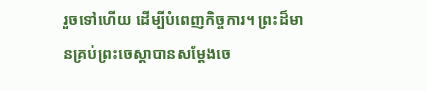រួចទៅហើយ ដើម្បីបំពេញកិច្ចការ។ ព្រះដ៏មានគ្រប់ព្រះ‌ចេស្តាបានសម្ដែងចេ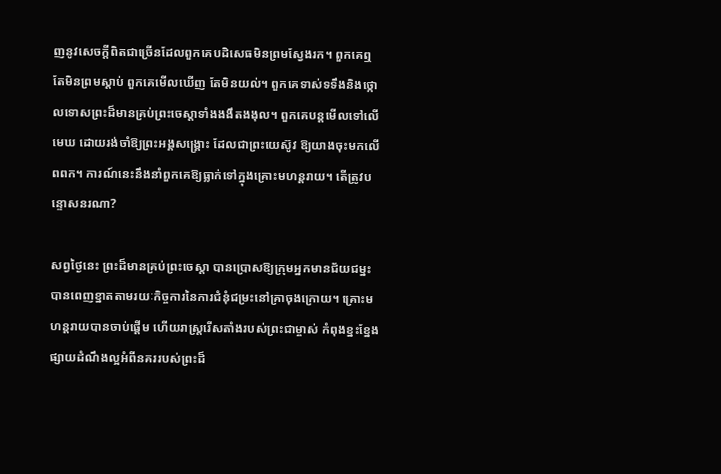ញនូវសេចក្ដីពិតជាច្រើនដែលពួកគេបដិសេធមិនព្រមស្វែងរក។ ពួកគេឮ តែមិនព្រមស្តាប់ ពួកគេមើលឃើញ តែមិនយល់។ ពួកគេទាស់ទទឹងនិងថ្កោលទោសព្រះដ៏មានគ្រប់ព្រះ‌ចេស្តាទាំងងងឹតងងុល។ ពួកគេបន្តមើលទៅលើមេឃ ដោយរង់ចាំឱ្យព្រះអង្គសង្គ្រោះ ដែលជាព្រះយេស៊ូវ ឱ្យយាងចុះមកលើពពក។ ការណ៍នេះនឹងនាំពួកគេឱ្យធ្លាក់ទៅក្នុងគ្រោះមហន្តរាយ។ តើត្រូវបន្ទោសនរណា?

សព្វថ្ងៃនេះ ព្រះដ៏មានគ្រប់ព្រះ‌ចេស្តា បានប្រោសឱ្យក្រុមអ្នកមានជ័យជម្នះបានពេញខ្នាតតាមរយៈកិច្ចការនៃការជំនុំជម្រះនៅគ្រាចុងក្រោយ។ គ្រោះមហន្តរាយបានចាប់ផ្តើម ហើយរាស្រ្តរើសតាំងរបស់ព្រះជាម្ចាស់ កំពុងខ្នះខ្នែងផ្សាយដំណឹងល្អអំពីនគររបស់ព្រះដ៏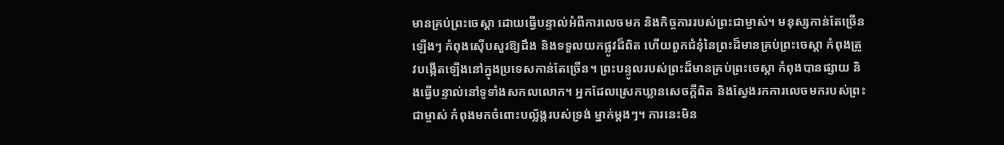មានគ្រប់ព្រះចេស្តា ដោយធ្វើបន្ទាល់អំពីការលេចមក និងកិច្ចការរបស់ព្រះជាម្ចាស់។ មនុស្សកាន់តែច្រើនឡើងៗ កំពុងស៊ើបសួរឱ្យដឹង និងទទួលយកផ្លូវដ៏ពិត ហើយពួកជំនុំនៃព្រះដ៏មានគ្រប់ព្រះចេស្តា កំពុងត្រូវបង្កើតឡើងនៅក្នុងប្រទេសកាន់តែច្រើន។ ព្រះបន្ទូលរបស់ព្រះដ៏មានគ្រប់ព្រះ‌ចេស្តា កំពុងបានផ្សាយ និងធ្វើបន្ទាល់នៅទូទាំងសកលលោក។ អ្នកដែលស្រេកឃ្លានសេចក្តីពិត និងស្វែងរកការលេចមករបស់ព្រះជាម្ចាស់ កំពុងមកចំពោះបល្ល័ង្ករបស់ទ្រង់ ម្នាក់ម្តងៗ។ ការនេះមិន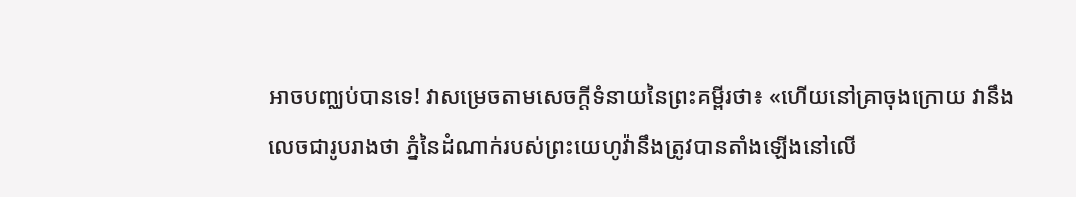អាចបញ្ឈប់បានទេ! វាសម្រេចតាមសេចក្តីទំនាយនៃព្រះគម្ពីរថា៖ «ហើយនៅគ្រាចុងក្រោយ វានឹងលេចជារូបរាងថា ភ្នំនៃដំណាក់របស់ព្រះយេហូវ៉ានឹងត្រូវបានតាំងឡើងនៅលើ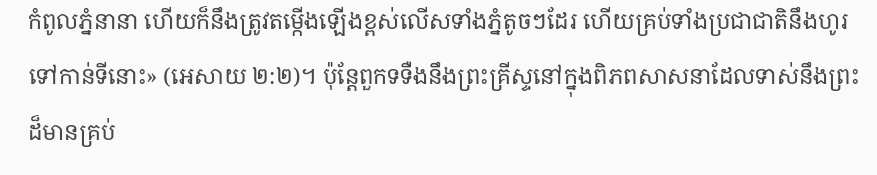កំពូលភ្នំនានា ហើយក៏នឹងត្រូវតម្កើងឡើងខ្ពស់លើសទាំងភ្នំតូចៗដែរ ហើយគ្រប់ទាំងប្រជាជាតិនឹងហូរទៅកាន់ទីនោះ» (អេសាយ ២:២)។ ប៉ុន្តែពួកទទឺងនឹងព្រះគ្រីស្ទនៅក្នុងពិភពសាសនាដែលទាស់នឹងព្រះដ៏មានគ្រប់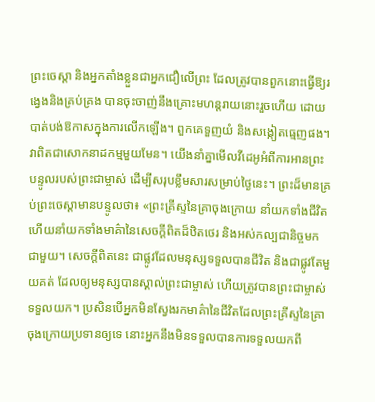ព្រះ‌ចេស្តា និងអ្នកតាំងខ្លួនជាអ្នកជឿលើព្រះ ដែលត្រូវបានពួកនោះធ្វើឱ្យរង្វេងនិងគ្រប់គ្រង បានចុះចាញ់នឹងគ្រោះមហន្តរាយនោះរួចហើយ ដោយបាត់បង់ឱកាសក្នុងការលើកឡើង។ ពួកគេទួញយំ និងសង្កៀតធ្មេញផង។ វាពិតជាសោកនាដកម្មមួយមែន។ យើងនាំគ្នាមើលវីដេអូអំពីការអានព្រះបន្ទូលរបស់ព្រះជាម្ចាស់ ដើម្បីសរុបខ្លឹមសារសម្រាប់ថ្ងៃនេះ។ ព្រះដ៏មានគ្រប់ព្រះចេស្ដាមានបន្ទូលថា៖ «ព្រះគ្រីស្ទនៃគ្រាចុងក្រោយ នាំយកទាំងជីវិត ហើយនាំយកទាំងមាគ៌ានៃសេចក្ដីពិតដ៏ឋិតថេរ និងអស់កល្បជានិច្ចមកជាមួយ។ សេចក្ដីពិតនេះ ជាផ្លូវដែលមនុស្សទទួលបានជីវិត និងជាផ្លូវតែមួយគត់ ដែលឲ្យមនុស្សបានស្គាល់ព្រះជាម្ចាស់ ហើយត្រូវបានព្រះជាម្ចាស់ទទួលយក។ ប្រសិនបើអ្នកមិនស្វែងរកមាគ៌ានៃជីវិតដែលព្រះគ្រីស្ទនៃគ្រាចុងក្រោយប្រទានឲ្យទេ នោះអ្នកនឹងមិនទទួលបានការទទួលយកពី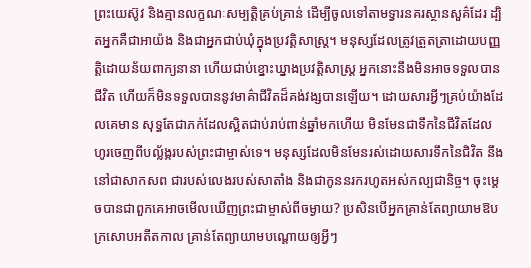ព្រះយេស៊ូវ និងគ្មានលក្ខណៈសម្បត្តិគ្រប់គ្រាន់ ដើម្បីចូលទៅតាមទ្វារនគរស្ថានសួគ៌ដែរ ដ្បិតអ្នកគឺជាអាយ៉ង និងជាអ្នកជាប់ឃុំក្នុងប្រវត្តិសាស្ត្រ។ មនុស្សដែលត្រូវត្រួតត្រាដោយបញ្ញត្តិដោយន័យពាក្យនានា ហើយជាប់ខ្នោះឃ្នាងប្រវត្តិសាស្ត្រ អ្នកនោះនឹងមិនអាចទទួលបានជីវិត ហើយក៏មិនទទួលបាននូវមាគ៌ាជីវិតដ៏គង់វង្សបានឡើយ។ ដោយសារអ្វីៗគ្រប់យ៉ាងដែលគេមាន សុទ្ធតែជាភក់ដែលស្អិតជាប់រាប់ពាន់ឆ្នាំមកហើយ មិនមែនជាទឹកនៃជីវិតដែលហូរចេញពីបល្ល័ង្ករបស់ព្រះជាម្ចាស់ទេ។ មនុស្សដែលមិនមែនរស់ដោយសារទឹកនៃជិវិត នឹងនៅជាសាកសព ជារបស់លេងរបស់សាតាំង និងជាកូននរករហូតអស់កល្បជានិច្ច។ ចុះម្ដេចបានជាពួកគេអាចមើលឃើញព្រះជាម្ចាស់ពីចម្ងាយ? ប្រសិនបើអ្នកគ្រាន់តែព្យាយាមឱបក្រសោបអតីតកាល គ្រាន់តែព្យាយាមបណ្ដោយឲ្យអ្វីៗ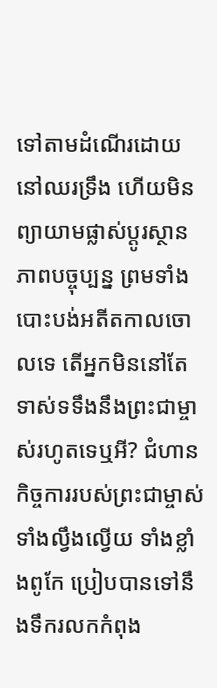ទៅតាមដំណើរដោយនៅឈរទ្រឹង ហើយមិនព្យាយាមផ្លាស់ប្ដូរស្ថានភាពបច្ចុប្បន្ន ព្រមទាំងបោះបង់អតីតកាលចោលទេ តើអ្នកមិននៅតែទាស់ទទឹងនឹងព្រះជាម្ចាស់រហូតទេឬអី? ជំហានកិច្ចការរបស់ព្រះជាម្ចាស់ ទាំងល្វឹងល្វើយ ទាំងខ្លាំងពូកែ ប្រៀបបានទៅនឹងទឹករលកកំពុង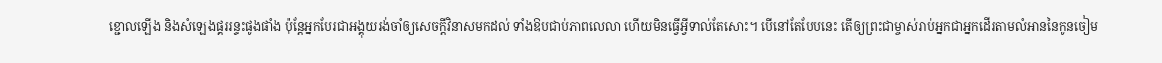ខ្ជោលឡើង និងសំឡេងផ្គររន្ទះផូងផាំង ប៉ុន្តែអ្នកបែរជាអង្គុយរង់ចាំឲ្យសេចក្ដីវិនាសមកដល់ ទាំងឱបជាប់ភាពលេលា ហើយមិនធ្វើអ្វីទាល់តែសោះ។ បើនៅតែបែបនេះ តើឲ្យព្រះជាម្ចាស់រាប់អ្នកជាអ្នកដើរតាមលំអាននៃកូនចៀម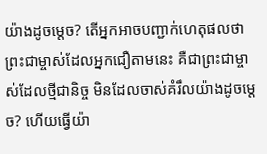យ៉ាងដូចម្ដេច? តើអ្នកអាចបញ្ជាក់ហេតុផលថាព្រះជាម្ចាស់ដែលអ្នកជឿតាមនេះ គឺជាព្រះជាម្ចាស់ដែលថ្មីជានិច្ច មិនដែលចាស់គំរឹលយ៉ាងដូចម្ដេច? ហើយធ្វើយ៉ា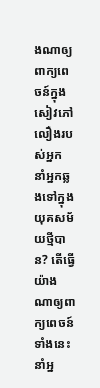ងណាឲ្យពាក្យពេចន៍ក្នុងសៀវភៅលឿងរបស់អ្នក នាំអ្នកឆ្លងទៅក្នុងយុគសម័យថ្មីបាន? តើធ្វើយ៉ាងណាឲ្យពាក្យពេចន៍ទាំងនេះ នាំអ្ន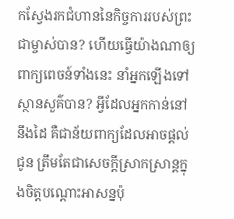កស្វែងរកជំហាននៃកិច្ចការរបស់ព្រះជាម្ចាស់បាន? ហើយធ្វើយ៉ាងណាឲ្យពាក្យពេចន៍ទាំងនេះ នាំអ្នកឡើងទៅស្ថានសួគ៌បាន? អ្វីដែលអ្នកកាន់នៅនឹងដៃ គឺជាន័យពាក្យដែលអាចផ្ដល់ជូន ត្រឹមតែជាសេចក្ដីស្រាកស្រាន្តក្នុងចិត្តបណ្ដោះអាសន្នប៉ុ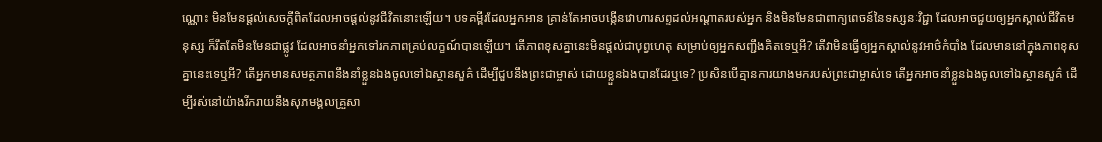ណ្ណោះ មិនមែនផ្ដល់សេចក្ដីពិតដែលអាចផ្ដល់នូវជីវិតនោះឡើយ។ បទគម្ពីរដែលអ្នកអាន គ្រាន់តែអាចបង្កើនវោហារសព្ទដល់អណ្ដាតរបស់អ្នក និងមិនមែនជាពាក្យពេចន៍នៃទស្សនៈវិជ្ជា ដែលអាចជួយឲ្យអ្នកស្គាល់ជីវិតមនុស្ស ក៏រឹតតែមិនមែនជាផ្លូវ ដែលអាចនាំអ្នកទៅរកភាពគ្រប់លក្ខណ៍បានឡើយ។ តើភាពខុសគ្នានេះមិនផ្ដល់ជាបុព្វហេតុ សម្រាប់ឲ្យអ្នកសញ្ជឹងគិតទេឬអី? តើវាមិនធ្វើឲ្យអ្នកស្គាល់នូវអាថ៌កំបាំង ដែលមាននៅក្នុងភាពខុសគ្នានេះទេឬអី? តើអ្នកមានសមត្ថភាពនឹងនាំខ្លួនឯងចូលទៅឯស្ថានសួគ៌ ដើម្បីជួបនឹងព្រះជាម្ចាស់ ដោយខ្លួនឯងបានដែរឬទេ? ប្រសិនបើគ្មានការយាងមករបស់ព្រះជាម្ចាស់ទេ តើអ្នកអាចនាំខ្លួនឯងចូលទៅឯស្ថានសួគ៌ ដើម្បីរស់នៅយ៉ាងរីករាយនឹងសុភមង្គលគ្រួសា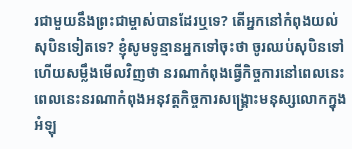រជាមួយនឹងព្រះជាម្ចាស់បានដែរឬទេ? តើអ្នកនៅកំពុងយល់សុបិនទៀតទេ? ខ្ញុំសូមទូន្មានអ្នកទៅចុះថា ចូរឈប់សុបិនទៅ ហើយសម្លឹងមើលវិញថា នរណាកំពុងធ្វើកិច្ចការនៅពេលនេះ ពេលនេះនរណាកំពុងអនុវត្តកិច្ចការសង្គ្រោះមនុស្សលោកក្នុងអំឡុ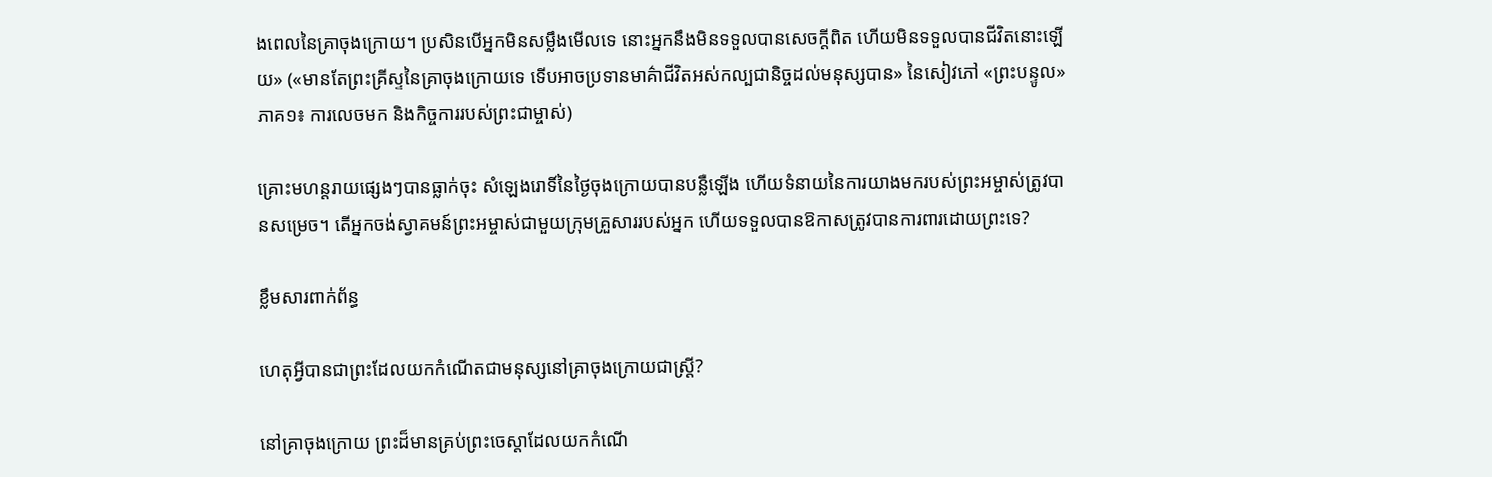ងពេលនៃគ្រាចុងក្រោយ។ ប្រសិនបើអ្នកមិនសម្លឹងមើលទេ នោះអ្នកនឹងមិនទទួលបានសេចក្ដីពិត ហើយមិនទទួលបានជីវិតនោះឡើយ» («មានតែព្រះគ្រីស្ទនៃគ្រាចុងក្រោយទេ ទើបអាចប្រទានមាគ៌ាជីវិតអស់កល្បជានិច្ចដល់មនុស្សបាន» នៃសៀវភៅ «ព្រះបន្ទូល» ភាគ១៖ ការលេចមក និងកិច្ចការរបស់ព្រះជាម្ចាស់)

គ្រោះមហន្តរាយផ្សេងៗបានធ្លាក់ចុះ សំឡេងរោទិ៍នៃថ្ងៃចុងក្រោយបានបន្លឺឡើង ហើយទំនាយនៃការយាងមករបស់ព្រះអម្ចាស់ត្រូវបានសម្រេច។ តើអ្នកចង់ស្វាគមន៍ព្រះអម្ចាស់ជាមួយក្រុមគ្រួសាររបស់អ្នក ហើយទទួលបានឱកាសត្រូវបានការពារដោយព្រះទេ?

ខ្លឹមសារពាក់ព័ន្ធ

ហេតុអ្វីបានជាព្រះដែលយកកំណើតជាមនុស្សនៅគ្រាចុងក្រោយជាស្ត្រី?

នៅគ្រាចុងក្រោយ ព្រះដ៏មានគ្រប់ព្រះចេស្ដាដែលយកកំណើ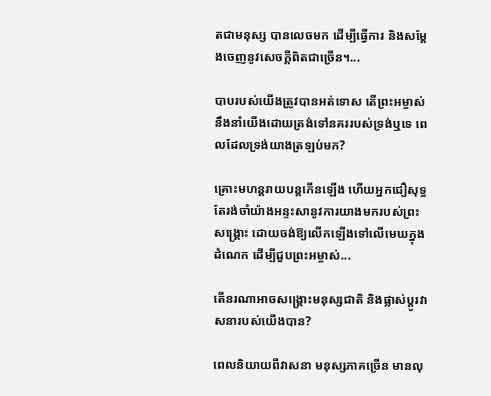តជាមនុស្ស បានលេចមក ដើម្បីធ្វើការ និងសម្ដែងចេញនូវសេចក្តីពិតជាច្រើន។...

បាបរបស់យើងត្រូវបានអត់ទោស តើព្រះអម្ចាស់នឹងនាំយើងដោយត្រង់ទៅនគររបស់ទ្រង់ឬទេ ពេលដែលទ្រង់យាងត្រឡប់មក?

គ្រោះមហន្តរាយបន្តកើនឡើង ហើយអ្នកជឿសុទ្ធតែរង់ចាំយ៉ាងអន្ទះសានូវការយាងមករបស់ព្រះសង្គ្រោះ ដោយចង់ឱ្យលើកឡើងទៅលើមេឃក្នុងដំណេក ដើម្បីជួបព្រះអម្ចាស់...

តើនរណាអាចសង្គ្រោះមនុស្សជាតិ និងផ្លាស់ប្តូរវាសនារបស់យើងបាន?

ពេលនិយាយពីវាសនា មនុស្សភាគច្រើន មានលុ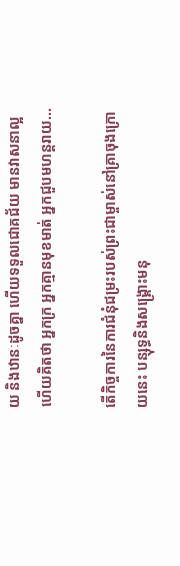យ និងឋានៈដូចគ្នា ហើយទទួលជោគជ័យ មានវាសនាល្អ ហើយគិតថា អ្នកក្រ អ្នកគ្មានមុខមាត់ អ្នកជួបមហន្តរាយ...

តើកិច្ចការនៃការជំនុំជម្រះរបស់ព្រះជាម្ចាស់នៅគ្រាចុងក្រោយនេះ បន្សុទ្ធនិងសង្គ្រោះមនុ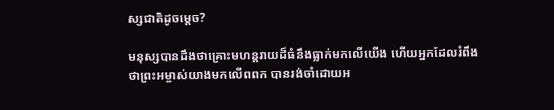ស្សជាតិដូចម្ដេច?

មនុស្សបានដឹងថាគ្រោះមហន្តរាយដ៏ធំនឹងធ្លាក់មកលើយើង ហើយអ្នកដែលរំពឹងថាព្រះអម្ចាស់យាងមកលើពពក បានរង់ចាំដោយអ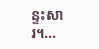ន្ទះសារ។...